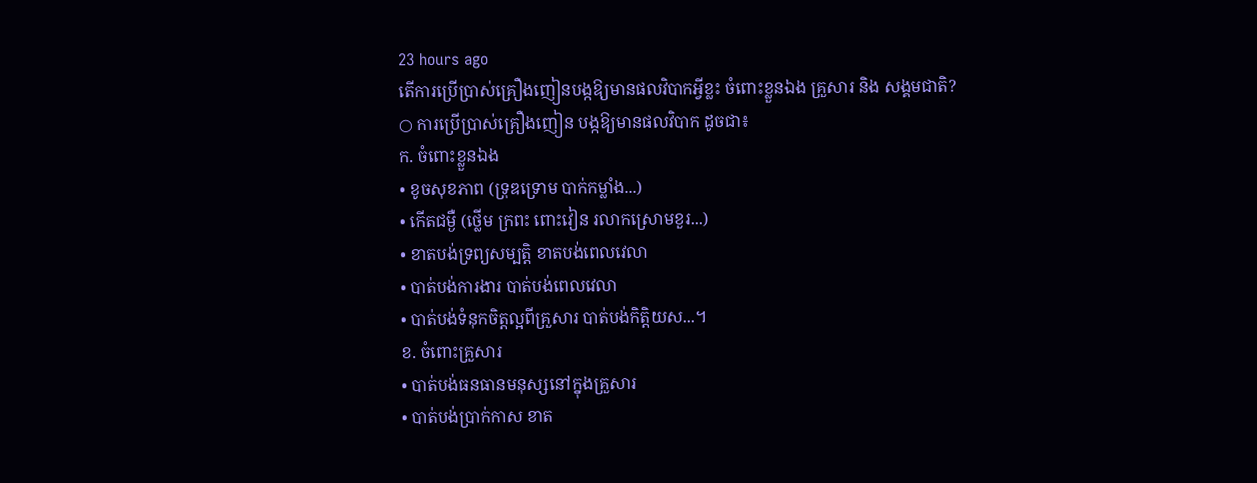23 hours ago
តើការប្រើប្រាស់គ្រឿងញៀនបង្កឱ្យមានផលវិបាកអ្វីខ្លះ ចំពោះខ្លួនឯង គ្រួសារ និង សង្គមជាតិ?
○ ការប្រើប្រាស់គ្រឿងញៀន បង្កឱ្យមានផលវិបាក ដូចជា៖
ក. ចំពោះខ្លួនឯង
• ខូចសុខភាព (ទ្រុឌទ្រោម បាក់កម្លាំង...)
• កើតជម្ងឺ (ថ្លើម ក្រពះ ពោះវៀន រលាកស្រោមខួរ...)
• ខាតបង់ទ្រព្យសម្បត្តិ ខាតបង់ពេលវេលា
• បាត់បង់ការងារ បាត់បង់ពេលវេលា
• បាត់បង់ទំនុកចិត្តល្អពីគ្រួសារ បាត់បង់កិត្តិយស...។
ខ. ចំពោះគ្រួសារ
• បាត់បង់ធនធានមនុស្សនៅក្នុងគ្រួសារ
• បាត់បង់ប្រាក់កាស ខាត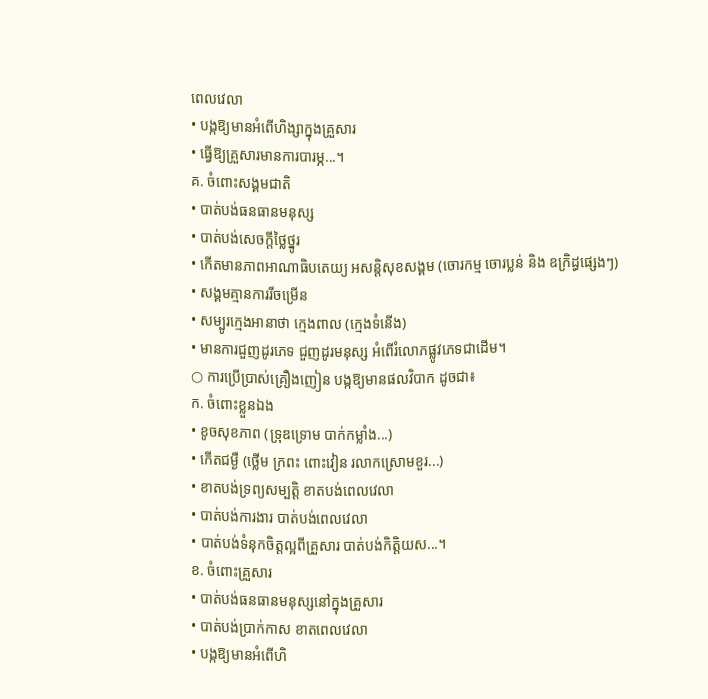ពេលវេលា
• បង្កឱ្យមានអំពើហិង្សាក្នុងគ្រួសារ
• ធ្វើឱ្យគ្រួសារមានការបារម្ភ...។
គ. ចំពោះសង្គមជាតិ
• បាត់បង់ធនធានមនុស្ស
• បាត់បង់សេចក្តីថ្លៃថ្នូរ
• កើតមានភាពអាណាធិបតេយ្យ អសន្តិសុខសង្គម (ចោរកម្ម ចោរប្លន់ និង ឧក្រិដ្ធផ្សេងៗ)
• សង្គមគ្មានការរីចម្រើន
• សម្បូរក្មេងអានាថា ក្មេងពាល (ក្មេងទំនើង)
• មានការជួញដូរភេទ ជួញដូរមនុស្ស អំពើរំលោភផ្លូវភេទជាដើម។
○ ការប្រើប្រាស់គ្រឿងញៀន បង្កឱ្យមានផលវិបាក ដូចជា៖
ក. ចំពោះខ្លួនឯង
• ខូចសុខភាព (ទ្រុឌទ្រោម បាក់កម្លាំង...)
• កើតជម្ងឺ (ថ្លើម ក្រពះ ពោះវៀន រលាកស្រោមខួរ...)
• ខាតបង់ទ្រព្យសម្បត្តិ ខាតបង់ពេលវេលា
• បាត់បង់ការងារ បាត់បង់ពេលវេលា
• បាត់បង់ទំនុកចិត្តល្អពីគ្រួសារ បាត់បង់កិត្តិយស...។
ខ. ចំពោះគ្រួសារ
• បាត់បង់ធនធានមនុស្សនៅក្នុងគ្រួសារ
• បាត់បង់ប្រាក់កាស ខាតពេលវេលា
• បង្កឱ្យមានអំពើហិ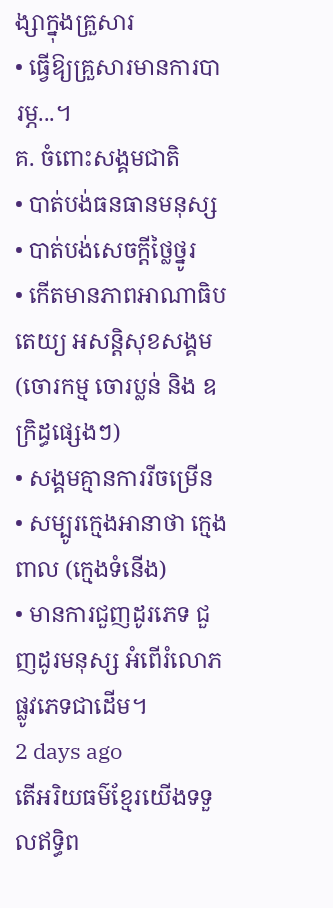ង្សាក្នុងគ្រួសារ
• ធ្វើឱ្យគ្រួសារមានការបារម្ភ...។
គ. ចំពោះសង្គមជាតិ
• បាត់បង់ធនធានមនុស្ស
• បាត់បង់សេចក្តីថ្លៃថ្នូរ
• កើតមានភាពអាណាធិបតេយ្យ អសន្តិសុខសង្គម (ចោរកម្ម ចោរប្លន់ និង ឧក្រិដ្ធផ្សេងៗ)
• សង្គមគ្មានការរីចម្រើន
• សម្បូរក្មេងអានាថា ក្មេងពាល (ក្មេងទំនើង)
• មានការជួញដូរភេទ ជួញដូរមនុស្ស អំពើរំលោភផ្លូវភេទជាដើម។
2 days ago
តើអរិយធម៌ខ្មែរយើងទទួលឥទ្ធិព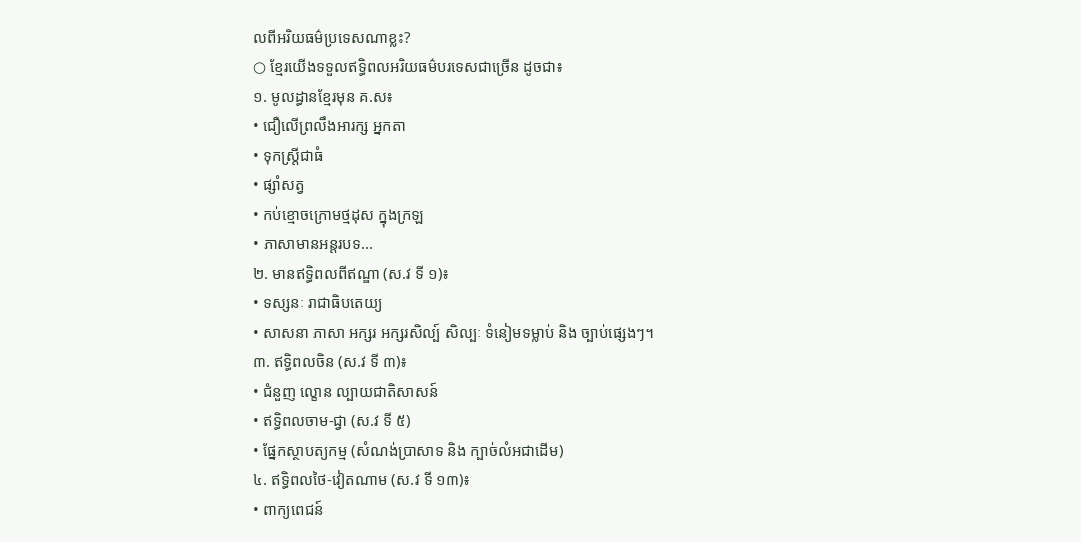លពីអរិយធម៌ប្រទេសណាខ្លះ?
○ ខ្មែរយើងទទួលឥទ្ធិពលអរិយធម៌បរទេសជាច្រើន ដូចជា៖
១. មូលដ្ធានខ្មែរមុន គ.ស៖
• ជឿលើព្រលឹងអារក្ស អ្នកតា
• ទុកស្ត្រីជាធំ
• ផ្សាំសត្វ
• កប់ខ្មោចក្រោមថ្មដុស ក្នុងក្រឡ
• ភាសាមានអន្តរបទ...
២. មានឥទ្ធិពលពីឥណ្ឌា (ស.វ ទី ១)៖
• ទស្សនៈ រាជាធិបតេយ្យ
• សាសនា ភាសា អក្សរ អក្សរសិល្ប៍ សិល្បៈ ទំនៀមទម្លាប់ និង ច្បាប់ផ្សេងៗ។
៣. ឥទ្ធិពលចិន (ស.វ ទី ៣)៖
• ជំនួញ ល្ខោន ល្បាយជាតិសាសន៍
• ឥទ្ធិពលចាម-ជ្វា (ស.វ ទី ៥)
• ផ្នែកស្ថាបត្យកម្ម (សំណង់ប្រាសាទ និង ក្បាច់លំអជាដើម)
៤. ឥទ្ធិពលថៃ-វៀតណាម (ស.វ ទី ១៣)៖
• ពាក្យពេជន៍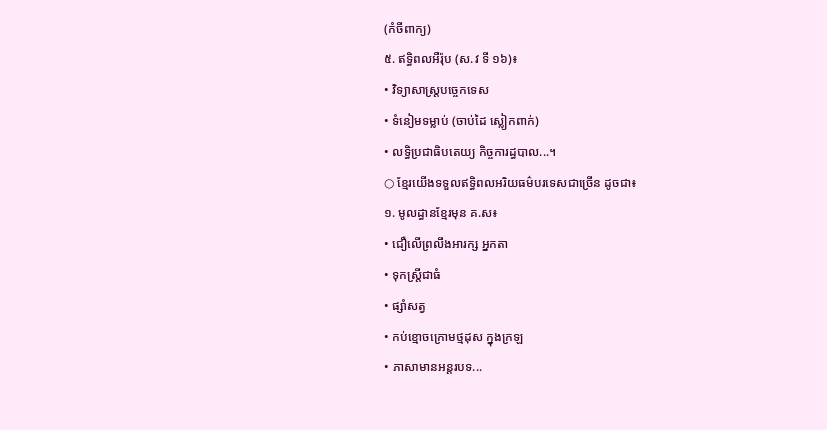(កំចីពាក្យ)
៥. ឥទ្ធិពលអឺរ៉ុប (ស.វ ទី ១៦)៖
• វិទ្យាសាស្ត្របច្ចេកទេស
• ទំនៀមទម្លាប់ (ចាប់ដៃ ស្លៀកពាក់)
• លទ្ធិប្រជាធិបតេយ្យ កិច្ចការដ្ធបាល...។
○ ខ្មែរយើងទទួលឥទ្ធិពលអរិយធម៌បរទេសជាច្រើន ដូចជា៖
១. មូលដ្ធានខ្មែរមុន គ.ស៖
• ជឿលើព្រលឹងអារក្ស អ្នកតា
• ទុកស្ត្រីជាធំ
• ផ្សាំសត្វ
• កប់ខ្មោចក្រោមថ្មដុស ក្នុងក្រឡ
• ភាសាមានអន្តរបទ...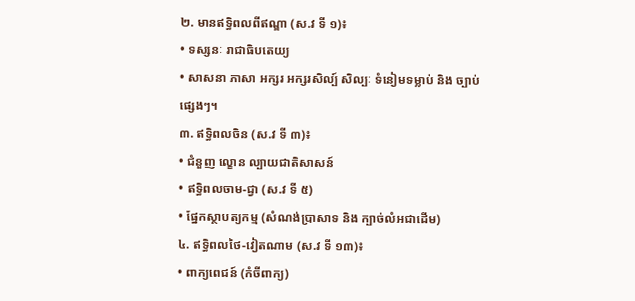២. មានឥទ្ធិពលពីឥណ្ឌា (ស.វ ទី ១)៖
• ទស្សនៈ រាជាធិបតេយ្យ
• សាសនា ភាសា អក្សរ អក្សរសិល្ប៍ សិល្បៈ ទំនៀមទម្លាប់ និង ច្បាប់ផ្សេងៗ។
៣. ឥទ្ធិពលចិន (ស.វ ទី ៣)៖
• ជំនួញ ល្ខោន ល្បាយជាតិសាសន៍
• ឥទ្ធិពលចាម-ជ្វា (ស.វ ទី ៥)
• ផ្នែកស្ថាបត្យកម្ម (សំណង់ប្រាសាទ និង ក្បាច់លំអជាដើម)
៤. ឥទ្ធិពលថៃ-វៀតណាម (ស.វ ទី ១៣)៖
• ពាក្យពេជន៍ (កំចីពាក្យ)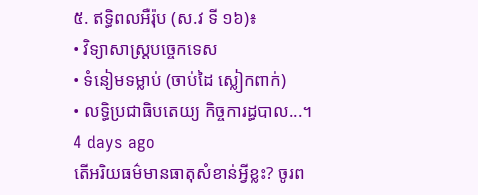៥. ឥទ្ធិពលអឺរ៉ុប (ស.វ ទី ១៦)៖
• វិទ្យាសាស្ត្របច្ចេកទេស
• ទំនៀមទម្លាប់ (ចាប់ដៃ ស្លៀកពាក់)
• លទ្ធិប្រជាធិបតេយ្យ កិច្ចការដ្ធបាល...។
4 days ago
តើអរិយធម៌មានធាតុសំខាន់អ្វីខ្លះ? ចូរព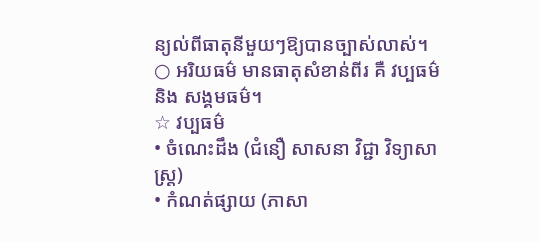ន្យល់ពីធាតុនីមួយៗឱ្យបានច្បាស់លាស់។
○ អរិយធម៌ មានធាតុសំខាន់ពីរ គឺ វប្បធម៌ និង សង្គមធម៌។
☆ វប្បធម៌
• ចំណេះដឹង (ជំនឿ សាសនា វិជ្ជា វិទ្យាសាស្ត្រ)
• កំណត់ផ្សាយ (ភាសា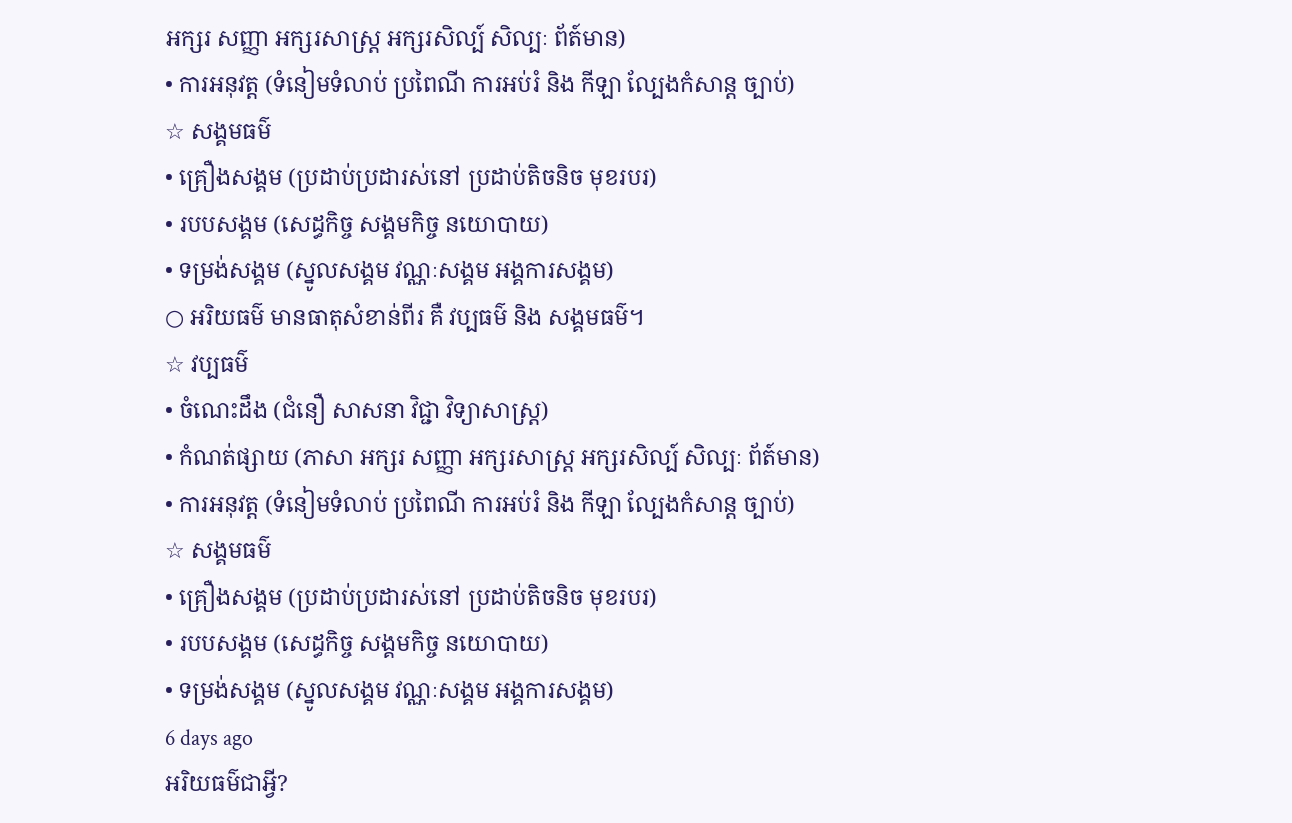អក្សរ សញ្ញា អក្សរសាស្ត្រ អក្សរសិល្ប៍ សិល្បៈ ព័ត៍មាន)
• ការអនុវត្ត (ទំនៀមទំលាប់ ប្រពៃណី ការអប់រំ និង កីឡា ល្បែងកំសាន្ត ច្បាប់)
☆ សង្គមធម៌
• គ្រឿងសង្គម (ប្រដាប់ប្រដារស់នៅ ប្រដាប់តិចនិច មុខរបរ)
• របបសង្គម (សេដ្ធកិច្ច សង្គមកិច្ច នយោបាយ)
• ទម្រង់សង្គម (ស្នូលសង្គម វណ្ណៈសង្គម អង្គការសង្គម)
○ អរិយធម៌ មានធាតុសំខាន់ពីរ គឺ វប្បធម៌ និង សង្គមធម៌។
☆ វប្បធម៌
• ចំណេះដឹង (ជំនឿ សាសនា វិជ្ជា វិទ្យាសាស្ត្រ)
• កំណត់ផ្សាយ (ភាសា អក្សរ សញ្ញា អក្សរសាស្ត្រ អក្សរសិល្ប៍ សិល្បៈ ព័ត៍មាន)
• ការអនុវត្ត (ទំនៀមទំលាប់ ប្រពៃណី ការអប់រំ និង កីឡា ល្បែងកំសាន្ត ច្បាប់)
☆ សង្គមធម៌
• គ្រឿងសង្គម (ប្រដាប់ប្រដារស់នៅ ប្រដាប់តិចនិច មុខរបរ)
• របបសង្គម (សេដ្ធកិច្ច សង្គមកិច្ច នយោបាយ)
• ទម្រង់សង្គម (ស្នូលសង្គម វណ្ណៈសង្គម អង្គការសង្គម)
6 days ago
អរិយធម៌ជាអ្វី?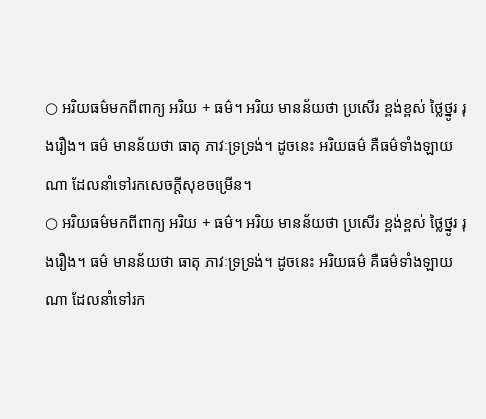○ អរិយធម៌មកពីពាក្យ អរិយ + ធម៌។ អរិយ មានន័យថា ប្រសើរ ខ្ពង់ខ្ពស់ ថ្លៃថ្នូរ រុងរឿង។ ធម៌ មានន័យថា ធាតុ ភាវៈទ្រទ្រង់។ ដូចនេះ អរិយធម៌ គឺធម៌ទាំងឡាយណា ដែលនាំទៅរកសេចក្តីសុខចម្រើន។
○ អរិយធម៌មកពីពាក្យ អរិយ + ធម៌។ អរិយ មានន័យថា ប្រសើរ ខ្ពង់ខ្ពស់ ថ្លៃថ្នូរ រុងរឿង។ ធម៌ មានន័យថា ធាតុ ភាវៈទ្រទ្រង់។ ដូចនេះ អរិយធម៌ គឺធម៌ទាំងឡាយណា ដែលនាំទៅរក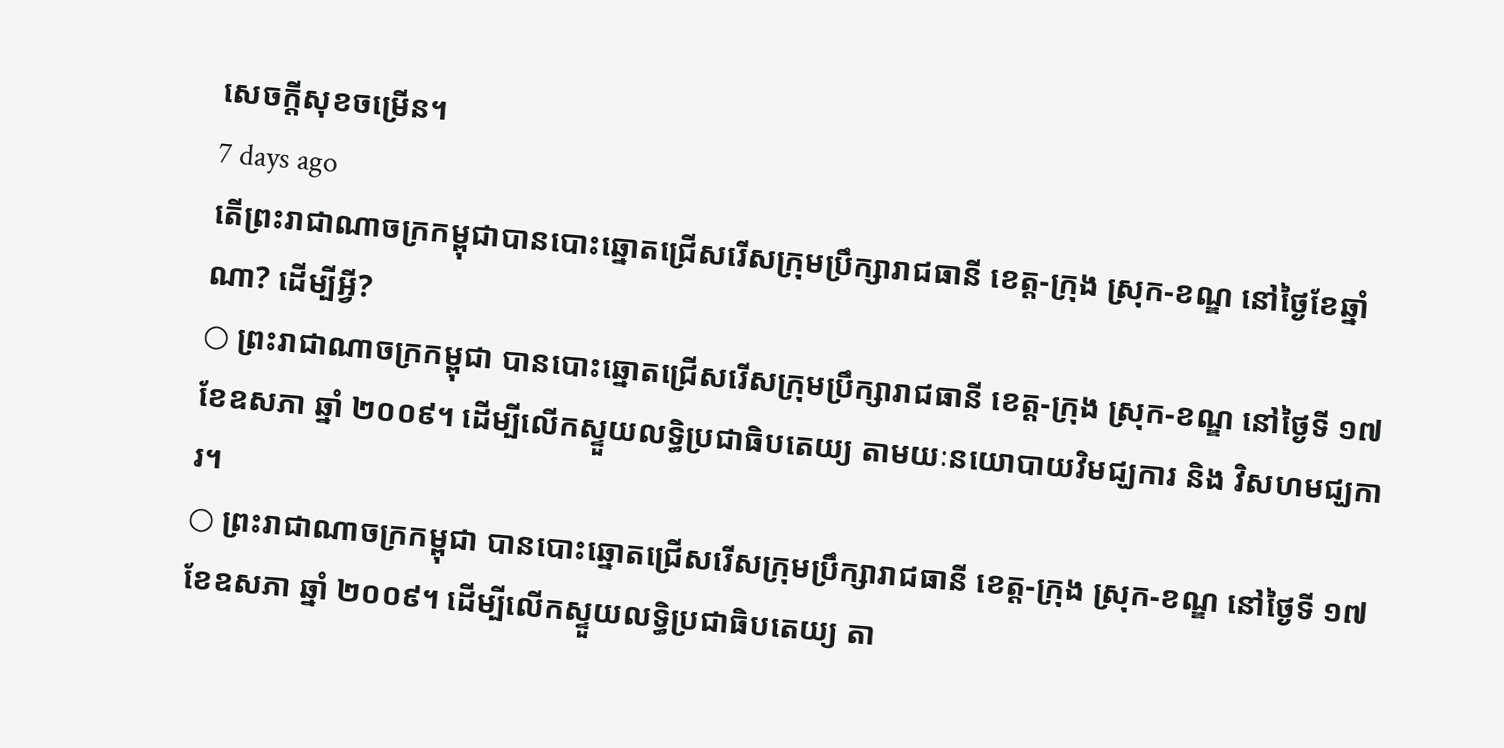សេចក្តីសុខចម្រើន។
7 days ago
តើព្រះរាជាណាចក្រកម្ពុជាបានបោះឆ្នោតជ្រើសរើសក្រុមប្រឹក្សារាជធានី ខេត្ត-ក្រុង ស្រុក-ខណ្ឌ នៅថ្ងៃខែឆ្នាំណា? ដើម្បីអ្វី?
○ ព្រះរាជាណាចក្រកម្ពុជា បានបោះឆ្នោតជ្រើសរើសក្រុមប្រឹក្សារាជធានី ខេត្ត-ក្រុង ស្រុក-ខណ្ឌ នៅថ្ងៃទី ១៧ ខែឧសភា ឆ្នាំ ២០០៩។ ដើម្បីលើកស្ទួយលទ្ធិប្រជាធិបតេយ្យ តាមយៈនយោបាយវិមជ្ឃការ និង វិសហមជ្ឃការ។
○ ព្រះរាជាណាចក្រកម្ពុជា បានបោះឆ្នោតជ្រើសរើសក្រុមប្រឹក្សារាជធានី ខេត្ត-ក្រុង ស្រុក-ខណ្ឌ នៅថ្ងៃទី ១៧ ខែឧសភា ឆ្នាំ ២០០៩។ ដើម្បីលើកស្ទួយលទ្ធិប្រជាធិបតេយ្យ តា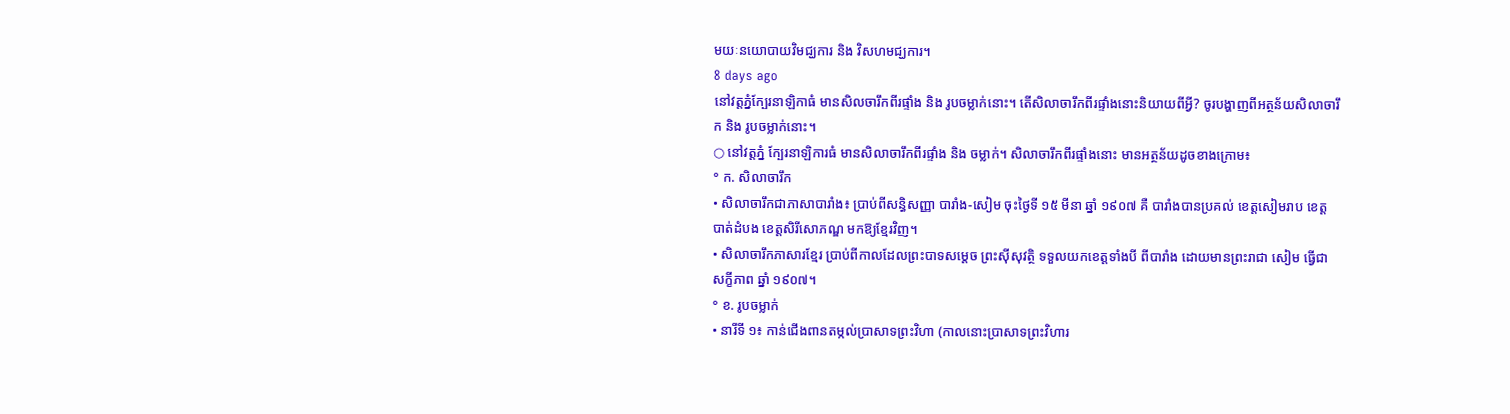មយៈនយោបាយវិមជ្ឃការ និង វិសហមជ្ឃការ។
8 days ago
នៅវត្តភ្នំក្បែរនាឡិកាធំ មានសិលចារឹកពីរផ្ទាំង និង រូបចម្លាក់នោះ។ តើសិលាចារឹកពីរផ្ទាំងនោះនិយាយពីអ្វី? ចូរបង្ហាញពីអត្ថន័យសិលាចារឹក និង រូបចម្លាក់នោះ។
○ នៅវត្តភ្នំ ក្បែរនាឡិការធំ មានសិលាចារឹកពីរផ្ទាំង និង ចម្លាក់។ សិលាចារឹកពីរផ្ទាំងនោះ មានអត្ថន័យដូចខាងក្រោម៖
° ក. សិលាចារឹក
• សិលាចារឹកជាភាសាបារាំង៖ ប្រាប់ពីសន្ធិសញ្ញា បារាំង-សៀម ចុះថ្ងៃទី ១៥ មីនា ឆ្នាំ ១៩០៧ គឺ បារាំងបានប្រគល់ ខេត្តសៀមរាប ខេត្តបាត់ដំបង ខេត្តសិរីសោភណ្ឌ មកឱ្យខ្មែរវិញ។
• សិលាចារឹកភាសារខ្មែរ ប្រាប់ពីកាលដែលព្រះបាទសម្តេច ព្រះស៊ីសុវត្ថិ ទទួលយកខេត្តទាំងបី ពីបារាំង ដោយមានព្រះរាជា សៀម ធ្វើជាសក្ខីភាព ឆ្នាំ ១៩០៧។
° ខ. រូបចម្លាក់
• នារីទី ១៖ កាន់ជើងពានតម្កល់ប្រាសាទព្រះវិហា (កាលនោះប្រាសាទព្រះវិហារ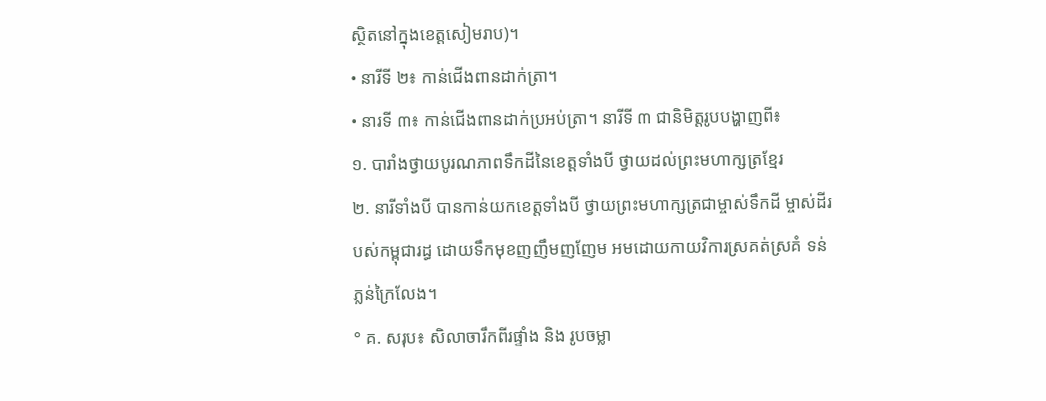ស្ថិតនៅក្នុងខេត្តសៀមរាប)។
• នារីទី ២៖ កាន់ជើងពានដាក់ត្រា។
• នារទី ៣៖ កាន់ជើងពានដាក់ប្រអប់ត្រា។ នារីទី ៣ ជានិមិត្តរូបបង្ហាញពី៖
១. បារាំងថ្វាយបូរណភាពទឹកដីនៃខេត្តទាំងបី ថ្វាយដល់ព្រះមហាក្សត្រខ្មែរ
២. នារីទាំងបី បានកាន់យកខេត្តទាំងបី ថ្វាយព្រះមហាក្សត្រជាម្ចាស់ទឹកដី ម្ចាស់ដីរបស់កម្ពុជារដ្ធ ដោយទឹកមុខញញឹមញញែម អមដោយកាយវិការស្រគត់ស្រគំ ទន់ភ្លន់ក្រៃលែង។
° គ. សរុប៖ សិលាចារឹកពីរផ្ទាំង និង រូបចម្លា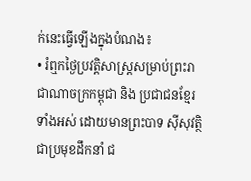ក់នេះធ្វើឡើងក្នុងបំណង៖
• រំឮកថ្ងៃប្រវត្តិសាស្ត្រសម្រាប់ព្រះរាជាណាចក្រកម្ពុជា និង ប្រជាជនខ្មែរទាំងអស់ ដោយមានព្រះបាទ ស៊ីសុវត្ថិ ជាប្រមុខដឹកនាំ ជ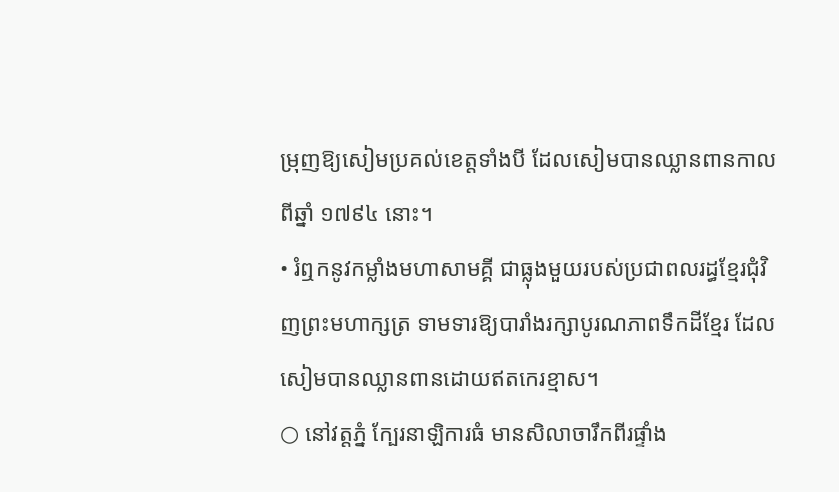ម្រុញឱ្យសៀមប្រគល់ខេត្តទាំងបី ដែលសៀមបានឈ្លានពានកាលពីឆ្នាំ ១៧៩៤ នោះ។
• រំឮកនូវកម្លាំងមហាសាមគ្គី ជាធ្លុងមួយរបស់ប្រជាពលរដ្ធខ្មែរជុំវិញព្រះមហាក្សត្រ ទាមទារឱ្យបារាំងរក្សាបូរណភាពទឹកដីខ្មែរ ដែលសៀមបានឈ្លានពានដោយឥតកេរខ្មាស។
○ នៅវត្តភ្នំ ក្បែរនាឡិការធំ មានសិលាចារឹកពីរផ្ទាំង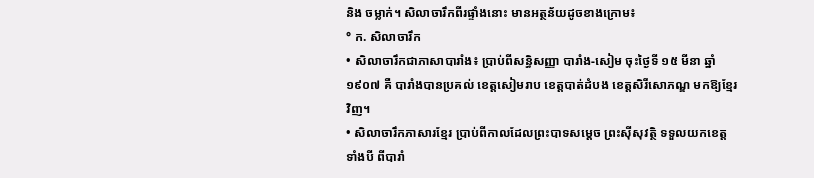និង ចម្លាក់។ សិលាចារឹកពីរផ្ទាំងនោះ មានអត្ថន័យដូចខាងក្រោម៖
° ក. សិលាចារឹក
• សិលាចារឹកជាភាសាបារាំង៖ ប្រាប់ពីសន្ធិសញ្ញា បារាំង-សៀម ចុះថ្ងៃទី ១៥ មីនា ឆ្នាំ ១៩០៧ គឺ បារាំងបានប្រគល់ ខេត្តសៀមរាប ខេត្តបាត់ដំបង ខេត្តសិរីសោភណ្ឌ មកឱ្យខ្មែរវិញ។
• សិលាចារឹកភាសារខ្មែរ ប្រាប់ពីកាលដែលព្រះបាទសម្តេច ព្រះស៊ីសុវត្ថិ ទទួលយកខេត្តទាំងបី ពីបារាំ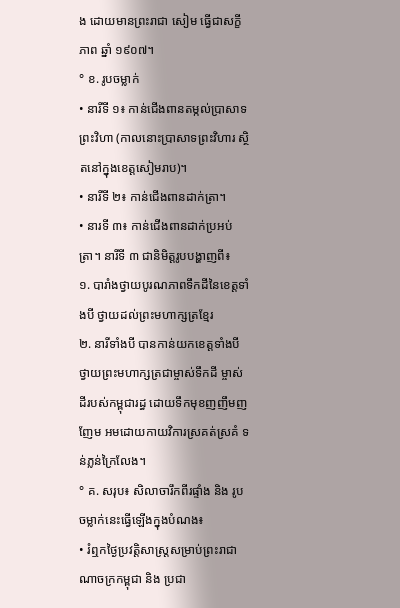ង ដោយមានព្រះរាជា សៀម ធ្វើជាសក្ខីភាព ឆ្នាំ ១៩០៧។
° ខ. រូបចម្លាក់
• នារីទី ១៖ កាន់ជើងពានតម្កល់ប្រាសាទព្រះវិហា (កាលនោះប្រាសាទព្រះវិហារ ស្ថិតនៅក្នុងខេត្តសៀមរាប)។
• នារីទី ២៖ កាន់ជើងពានដាក់ត្រា។
• នារទី ៣៖ កាន់ជើងពានដាក់ប្រអប់ត្រា។ នារីទី ៣ ជានិមិត្តរូបបង្ហាញពី៖
១. បារាំងថ្វាយបូរណភាពទឹកដីនៃខេត្តទាំងបី ថ្វាយដល់ព្រះមហាក្សត្រខ្មែរ
២. នារីទាំងបី បានកាន់យកខេត្តទាំងបី ថ្វាយព្រះមហាក្សត្រជាម្ចាស់ទឹកដី ម្ចាស់ដីរបស់កម្ពុជារដ្ធ ដោយទឹកមុខញញឹមញញែម អមដោយកាយវិការស្រគត់ស្រគំ ទន់ភ្លន់ក្រៃលែង។
° គ. សរុប៖ សិលាចារឹកពីរផ្ទាំង និង រូបចម្លាក់នេះធ្វើឡើងក្នុងបំណង៖
• រំឮកថ្ងៃប្រវត្តិសាស្ត្រសម្រាប់ព្រះរាជាណាចក្រកម្ពុជា និង ប្រជា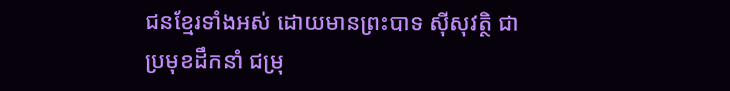ជនខ្មែរទាំងអស់ ដោយមានព្រះបាទ ស៊ីសុវត្ថិ ជាប្រមុខដឹកនាំ ជម្រុ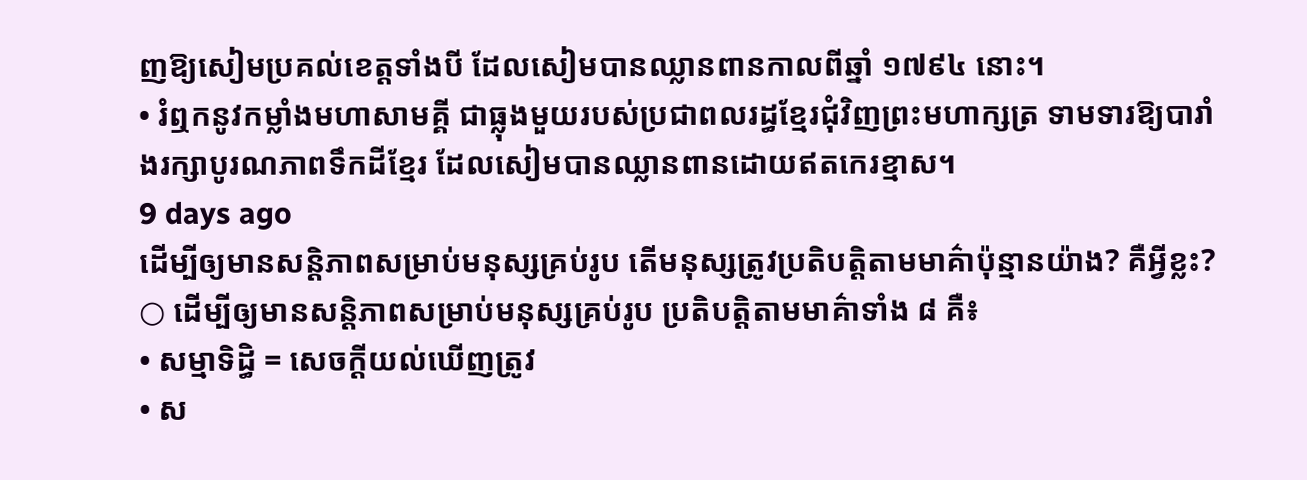ញឱ្យសៀមប្រគល់ខេត្តទាំងបី ដែលសៀមបានឈ្លានពានកាលពីឆ្នាំ ១៧៩៤ នោះ។
• រំឮកនូវកម្លាំងមហាសាមគ្គី ជាធ្លុងមួយរបស់ប្រជាពលរដ្ធខ្មែរជុំវិញព្រះមហាក្សត្រ ទាមទារឱ្យបារាំងរក្សាបូរណភាពទឹកដីខ្មែរ ដែលសៀមបានឈ្លានពានដោយឥតកេរខ្មាស។
9 days ago
ដើម្បីឲ្យមានសន្តិភាពសម្រាប់មនុស្សគ្រប់រូប តើមនុស្សត្រូវប្រតិបត្តិតាមមាគ៌ាប៉ុន្មានយ៉ាង? គឺអ្វីខ្លះ?
○ ដើម្បីឲ្យមានសន្តិភាពសម្រាប់មនុស្សគ្រប់រូប ប្រតិបត្តិតាមមាគ៌ាទាំង ៨ គឺ៖
• សម្មាទិដ្ធិ = សេចក្តីយល់ឃើញត្រូវ
• ស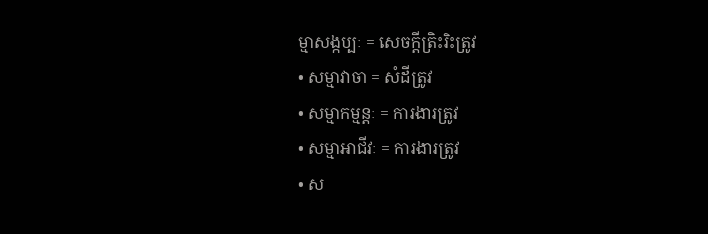ម្មាសង្កប្បៈ = សេចក្តីត្រិះរិះត្រូវ
• សម្មាវាចា = សំដីត្រូវ
• សម្មាកម្មន្តៈ = ការងារត្រូវ
• សម្មាអាជីវៈ = ការងារត្រូវ
• ស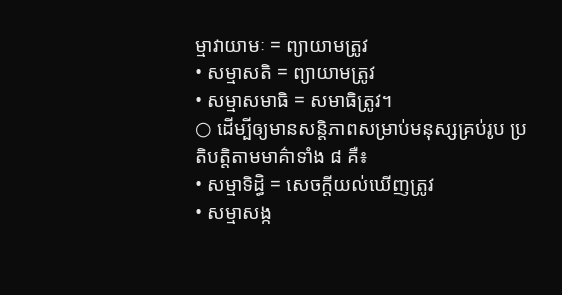ម្មាវាយាមៈ = ព្យាយាមត្រូវ
• សម្មាសតិ = ព្យាយាមត្រូវ
• សម្មាសមាធិ = សមាធិត្រូវ។
○ ដើម្បីឲ្យមានសន្តិភាពសម្រាប់មនុស្សគ្រប់រូប ប្រតិបត្តិតាមមាគ៌ាទាំង ៨ គឺ៖
• សម្មាទិដ្ធិ = សេចក្តីយល់ឃើញត្រូវ
• សម្មាសង្ក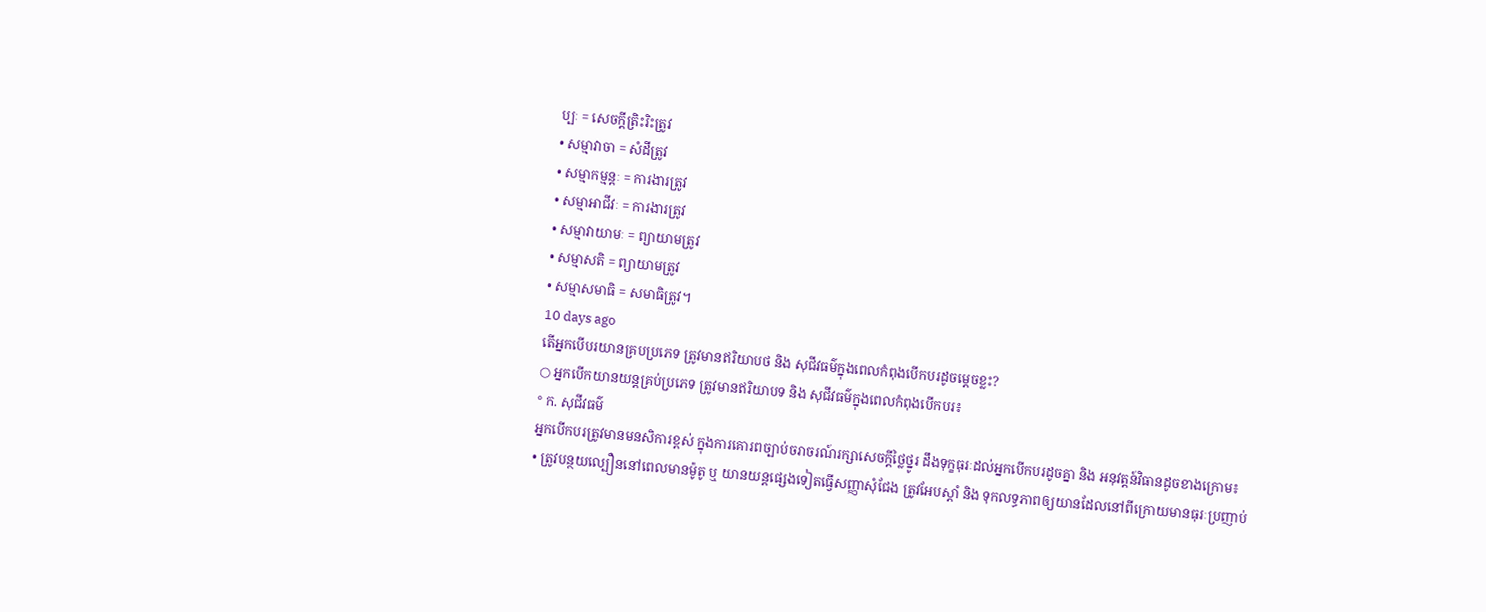ប្បៈ = សេចក្តីត្រិះរិះត្រូវ
• សម្មាវាចា = សំដីត្រូវ
• សម្មាកម្មន្តៈ = ការងារត្រូវ
• សម្មាអាជីវៈ = ការងារត្រូវ
• សម្មាវាយាមៈ = ព្យាយាមត្រូវ
• សម្មាសតិ = ព្យាយាមត្រូវ
• សម្មាសមាធិ = សមាធិត្រូវ។
10 days ago
តើអ្នកបើបរយានគ្របប្រភេទ ត្រូវមានឥរិយាបថ និង សុជីវធម៌ក្នុងពេលកំពុងបើកបរដូចម្តេចខ្លះ?
○ អ្នកបើកយានយន្តគ្រប់ប្រភេទ ត្រូវមានឥរិយាបទ និង សុជីវធម៌ក្នុងពេលកំពុងបើកបរ៖
° ក. សុជីវធម៌
អ្នកបើកបរត្រូវមានមនសិការខ្ពស់ ក្នុងការគោរពច្បាប់ចរាចរណ៍រក្សាសេចក្តីថ្លៃថ្នូរ ដឹងទុក្ខធុរៈដល់អ្នកបើកបរដូចគ្នា និង អនុវត្តន៍វិធានដូចខាងក្រោម៖
• ត្រូវបន្ថយល្បឿននៅពេលមានម៉ូតូ ឬ យានយន្តផ្សេងទៀតធ្វើសញ្ញាសុំជែង ត្រូវអែបស្តាំ និង ទុកលទ្ធភាពឲ្យយានដែលនៅពីក្រោយមានធុរៈប្រញាប់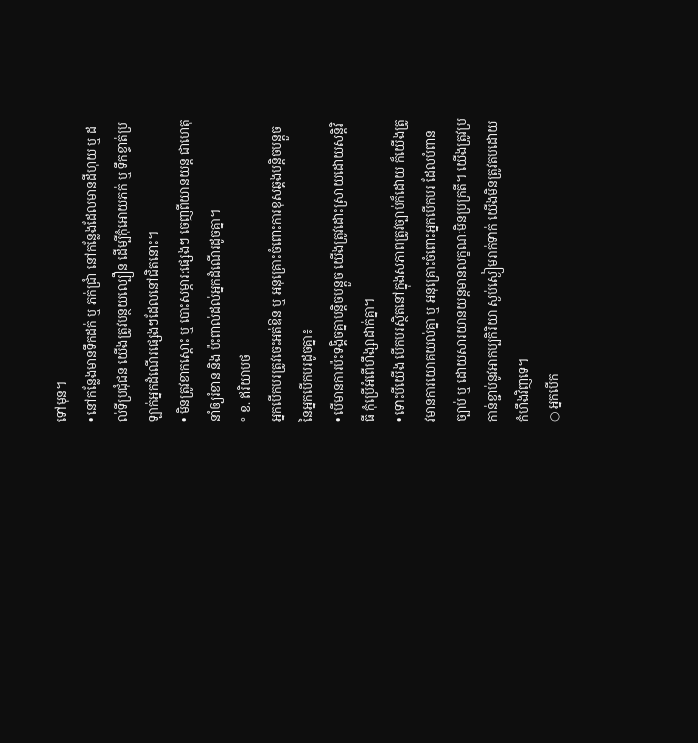ទៅមុន។
• នៅកន្លែងមានទឹកដក់ ឬ ភក់ជ្រាំ នៅកន្លែងដែលមានដីហុយ ឬ ដល់ទីប្រជុំជន យើងត្រូវបន្ថយល្បឿន ដើម្បីកុំអោយភក់ ឬ ទឹកខ្ទាត់ប្រឡាក់អ្នកដំណើរផ្សេងៗដែលនៅជិតនោះ។
• មិនត្រូវខាកស្តោះ ឬ បោះសម្ភារ:ផ្សេងៗ ចេញពីយានយន្ត ជាហេតុនាំឲ្យរំខាន និង ប៉ះពាល់ដល់អ្នកដំណើរដូចគ្នា។
° ខ. ឥរិយាបថ
អ្នកបើកបរត្រូវចេះអត់ឱន ឬ អនុគ្រោះចំពោះការខុសឆ្គងបន្តិចបន្តួចនៃអ្នកបើកបរដូចគ្នា៖
• បើមានការប៉ះទង្គិចគ្នាបន្តិចបន្តួច យើងត្រូវដោះស្រាយដោយសន្តិវិធី កុំប្រើអំពើហឹង្សាដាក់គ្នា។
• ទោះបីយើង បើកបរស្ថិតនៅក្នុងសភាពត្រូវច្បាប់ក៏ដោយ ក៏យើងត្រូវមានការយោគយល់គ្នា ឬ អនុគ្រោះចំពោះអ្នកបើកបរ ដែលបំពានច្បាប់ ឬ ដោយសារយានយន្តមានលក្ខណៈមិនប្រក្រតី។ យើងត្រូវប្រកាន់ខ្ជាប់នូវអាកប្បកិរិយា ស្ងប់ស្ងៀមរាក់ទាក់ យើងមិនត្រូវតបដោយកំហឹងវិញទេ។
○ អ្នកបើក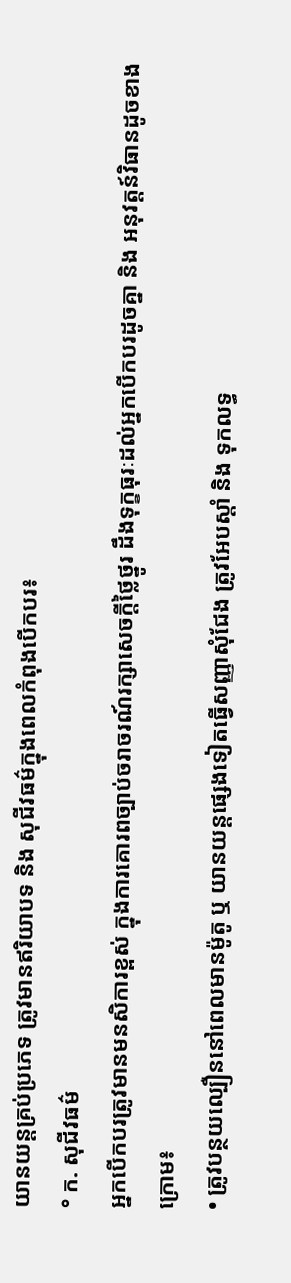យានយន្តគ្រប់ប្រភេទ ត្រូវមានឥរិយាបទ និង សុជីវធម៌ក្នុងពេលកំពុងបើកបរ៖
° ក. សុជីវធម៌
អ្នកបើកបរត្រូវមានមនសិការខ្ពស់ ក្នុងការគោរពច្បាប់ចរាចរណ៍រក្សាសេចក្តីថ្លៃថ្នូរ ដឹងទុក្ខធុរៈដល់អ្នកបើកបរដូចគ្នា និង អនុវត្តន៍វិធានដូចខាងក្រោម៖
• ត្រូវបន្ថយល្បឿននៅពេលមានម៉ូតូ ឬ យានយន្តផ្សេងទៀតធ្វើសញ្ញាសុំជែង ត្រូវអែបស្តាំ និង ទុកលទ្ធ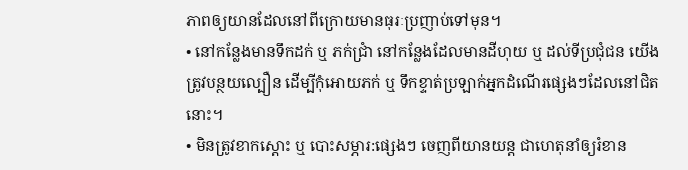ភាពឲ្យយានដែលនៅពីក្រោយមានធុរៈប្រញាប់ទៅមុន។
• នៅកន្លែងមានទឹកដក់ ឬ ភក់ជ្រាំ នៅកន្លែងដែលមានដីហុយ ឬ ដល់ទីប្រជុំជន យើងត្រូវបន្ថយល្បឿន ដើម្បីកុំអោយភក់ ឬ ទឹកខ្ទាត់ប្រឡាក់អ្នកដំណើរផ្សេងៗដែលនៅជិតនោះ។
• មិនត្រូវខាកស្តោះ ឬ បោះសម្ភារ:ផ្សេងៗ ចេញពីយានយន្ត ជាហេតុនាំឲ្យរំខាន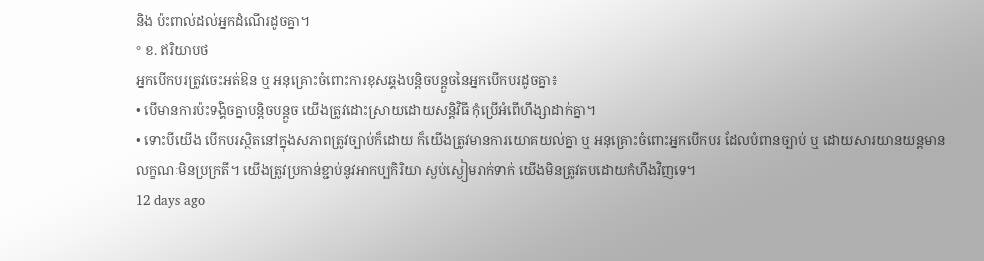និង ប៉ះពាល់ដល់អ្នកដំណើរដូចគ្នា។
° ខ. ឥរិយាបថ
អ្នកបើកបរត្រូវចេះអត់ឱន ឬ អនុគ្រោះចំពោះការខុសឆ្គងបន្តិចបន្តួចនៃអ្នកបើកបរដូចគ្នា៖
• បើមានការប៉ះទង្គិចគ្នាបន្តិចបន្តួច យើងត្រូវដោះស្រាយដោយសន្តិវិធី កុំប្រើអំពើហឹង្សាដាក់គ្នា។
• ទោះបីយើង បើកបរស្ថិតនៅក្នុងសភាពត្រូវច្បាប់ក៏ដោយ ក៏យើងត្រូវមានការយោគយល់គ្នា ឬ អនុគ្រោះចំពោះអ្នកបើកបរ ដែលបំពានច្បាប់ ឬ ដោយសារយានយន្តមានលក្ខណៈមិនប្រក្រតី។ យើងត្រូវប្រកាន់ខ្ជាប់នូវអាកប្បកិរិយា ស្ងប់ស្ងៀមរាក់ទាក់ យើងមិនត្រូវតបដោយកំហឹងវិញទេ។
12 days ago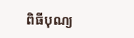ពិធីបុណ្យ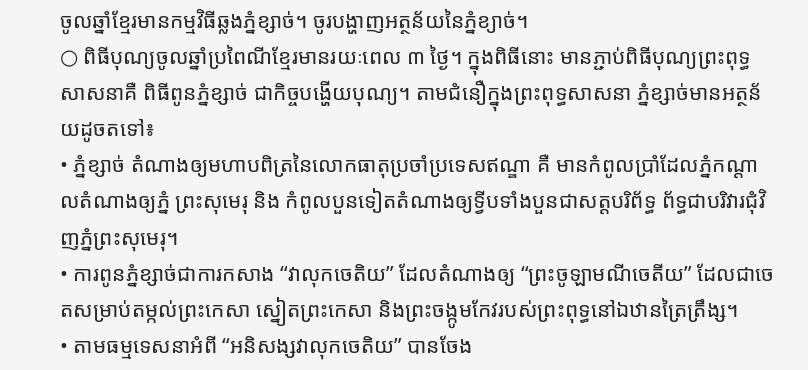ចូលឆ្នាំខ្មែរមានកម្មវិធីឆ្លងភ្នំខ្សាច់។ ចូរបង្ហាញអត្ថន័យនៃភ្នំខ្យាច់។
○ ពិធីបុណ្យចូលឆ្នាំប្រពៃណីខ្មែរមានរយៈពេល ៣ ថ្ងៃ។ ក្នុងពិធីនោះ មានភ្ជាប់ពិធីបុណ្យព្រះពុទ្ធសាសនាគឺ ពិធីពូនភ្នំខ្សាច់ ជាកិច្ចបង្ហើយបុណ្យ។ តាមជំនឿក្នុងព្រះពុទ្ធសាសនា ភ្នំខ្សាច់មានអត្ថន័យដូចតទៅ៖
• ភ្នំខ្សាច់ តំណាងឲ្យមហាបពិត្រនៃលោកធាតុប្រចាំប្រទេសឥណ្ឌា គឺ មានកំពូលប្រាំដែលភ្នំកណ្តាលតំណាងឲ្យភ្នំ ព្រះសុមេរុ និង កំពូលបួនទៀតតំណាងឲ្យទ្វីបទាំងបួនជាសត្តបរិព័ទ្ធ ព័ទ្ធជាបរិវារជុំវិញភ្នំព្រះសុមេរុ។
• ការពូនភ្នំខ្សាច់ជាការកសាង “វាលុកចេតិយ” ដែលតំណាងឲ្យ “ព្រះចូឡាមណីចេតីយ” ដែលជាចេតសម្រាប់តម្កល់ព្រះកេសា ស្នៀតព្រះកេសា និងព្រះចង្កូមកែវរបស់ព្រះពុទ្ធនៅឯឋានត្រៃត្រឹង្ស។
• តាមធម្មទេសនាអំពី “អនិសង្សវាលុកចេតិយ” បានចែង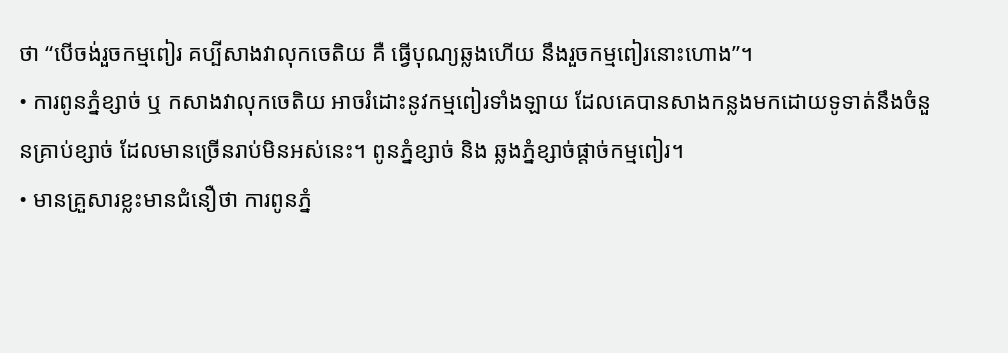ថា “បើចង់រួចកម្មពៀរ គប្បីសាងវាលុកចេតិយ គឺ ធ្វើបុណ្យឆ្លងហើយ នឹងរួចកម្មពៀរនោះហោង”។
• ការពូនភ្នំខ្សាច់ ឬ កសាងវាលុកចេតិយ អាចរំដោះនូវកម្មពៀរទាំងឡាយ ដែលគេបានសាងកន្លងមកដោយទូទាត់នឹងចំនួនគ្រាប់ខ្សាច់ ដែលមានច្រើនរាប់មិនអស់នេះ។ ពូនភ្នំខ្សាច់ និង ឆ្លងភ្នំខ្សាច់ផ្តាច់កម្មពៀរ។
• មានគ្រួសារខ្លះមានជំនឿថា ការពូនភ្នំ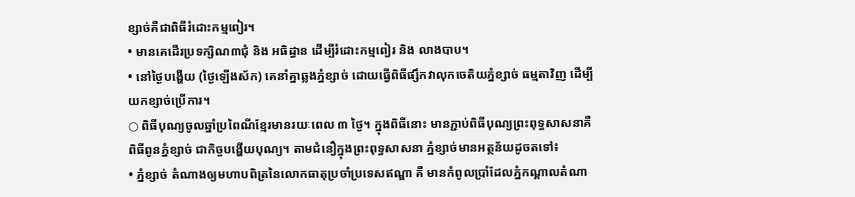ខ្សាច់គឺជាពិធីរំដោះកម្មពៀរ។
• មានគេដើរប្រទក្សិណ៣ជុំ និង អធិដ្ធាន ដើម្បីរំដោះកម្មពៀរ និង លាងបាប។
• នៅថ្ងៃបង្ហើយ (ថ្ងៃឡើងស័ក) គេនាំគ្នាឆ្លងភ្នំខ្សាច់ ដោយធ្វើពិធីផ្សឹកវាលុកចេតិយភ្នំខ្សាច់ ធម្មតាវិញ ដើម្បីយកខ្សាច់ប្រើការ។
○ ពិធីបុណ្យចូលឆ្នាំប្រពៃណីខ្មែរមានរយៈពេល ៣ ថ្ងៃ។ ក្នុងពិធីនោះ មានភ្ជាប់ពិធីបុណ្យព្រះពុទ្ធសាសនាគឺ ពិធីពូនភ្នំខ្សាច់ ជាកិច្ចបង្ហើយបុណ្យ។ តាមជំនឿក្នុងព្រះពុទ្ធសាសនា ភ្នំខ្សាច់មានអត្ថន័យដូចតទៅ៖
• ភ្នំខ្សាច់ តំណាងឲ្យមហាបពិត្រនៃលោកធាតុប្រចាំប្រទេសឥណ្ឌា គឺ មានកំពូលប្រាំដែលភ្នំកណ្តាលតំណា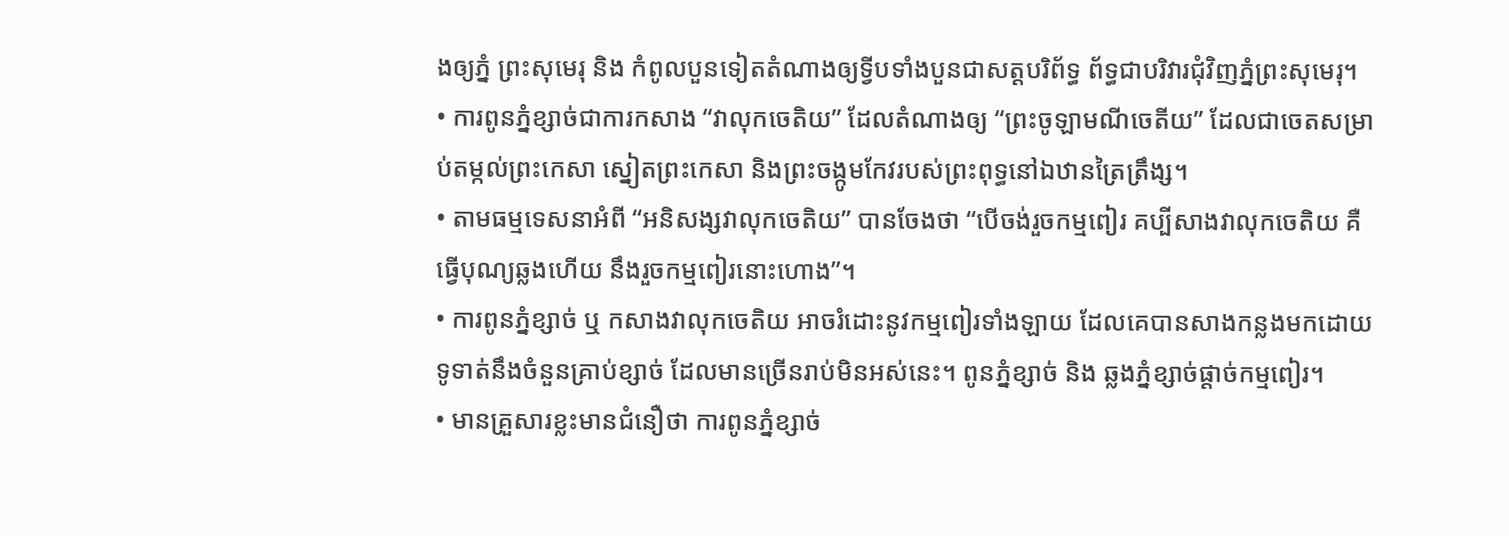ងឲ្យភ្នំ ព្រះសុមេរុ និង កំពូលបួនទៀតតំណាងឲ្យទ្វីបទាំងបួនជាសត្តបរិព័ទ្ធ ព័ទ្ធជាបរិវារជុំវិញភ្នំព្រះសុមេរុ។
• ការពូនភ្នំខ្សាច់ជាការកសាង “វាលុកចេតិយ” ដែលតំណាងឲ្យ “ព្រះចូឡាមណីចេតីយ” ដែលជាចេតសម្រាប់តម្កល់ព្រះកេសា ស្នៀតព្រះកេសា និងព្រះចង្កូមកែវរបស់ព្រះពុទ្ធនៅឯឋានត្រៃត្រឹង្ស។
• តាមធម្មទេសនាអំពី “អនិសង្សវាលុកចេតិយ” បានចែងថា “បើចង់រួចកម្មពៀរ គប្បីសាងវាលុកចេតិយ គឺ ធ្វើបុណ្យឆ្លងហើយ នឹងរួចកម្មពៀរនោះហោង”។
• ការពូនភ្នំខ្សាច់ ឬ កសាងវាលុកចេតិយ អាចរំដោះនូវកម្មពៀរទាំងឡាយ ដែលគេបានសាងកន្លងមកដោយទូទាត់នឹងចំនួនគ្រាប់ខ្សាច់ ដែលមានច្រើនរាប់មិនអស់នេះ។ ពូនភ្នំខ្សាច់ និង ឆ្លងភ្នំខ្សាច់ផ្តាច់កម្មពៀរ។
• មានគ្រួសារខ្លះមានជំនឿថា ការពូនភ្នំខ្សាច់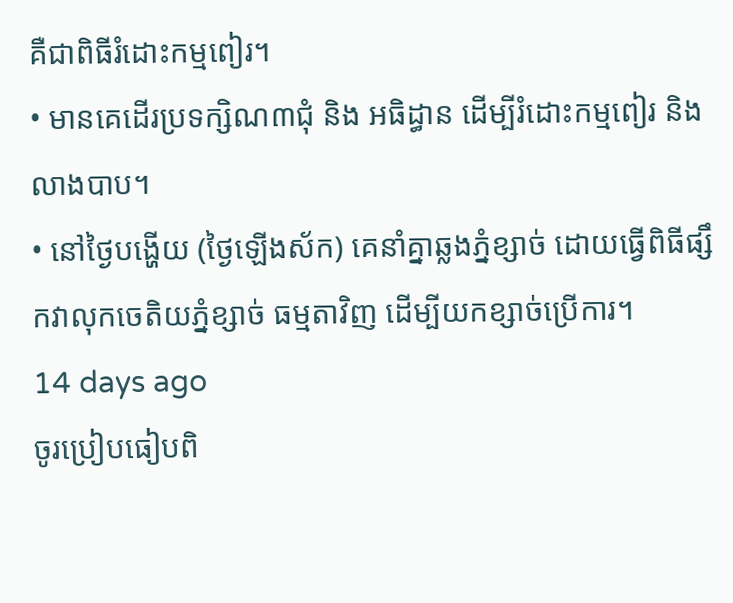គឺជាពិធីរំដោះកម្មពៀរ។
• មានគេដើរប្រទក្សិណ៣ជុំ និង អធិដ្ធាន ដើម្បីរំដោះកម្មពៀរ និង លាងបាប។
• នៅថ្ងៃបង្ហើយ (ថ្ងៃឡើងស័ក) គេនាំគ្នាឆ្លងភ្នំខ្សាច់ ដោយធ្វើពិធីផ្សឹកវាលុកចេតិយភ្នំខ្សាច់ ធម្មតាវិញ ដើម្បីយកខ្សាច់ប្រើការ។
14 days ago
ចូរប្រៀបធៀបពិ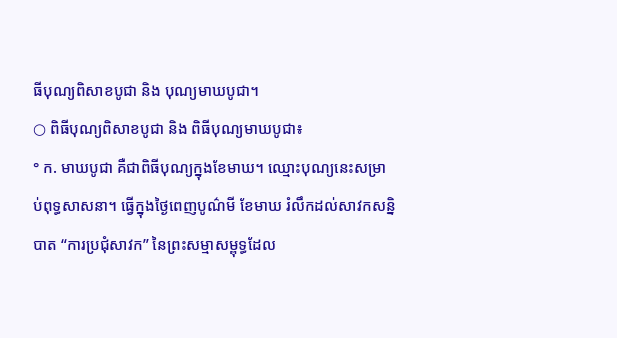ធីបុណ្យពិសាខបូជា និង បុណ្យមាឃបូជា។
○ ពិធីបុណ្យពិសាខបូជា និង ពិធីបុណ្យមាឃបូជា៖
° ក. មាឃបូជា គឺជាពិធីបុណ្យក្នុងខែមាឃ។ ឈ្មោះបុណ្យនេះសម្រាប់ពុទ្ធសាសនា។ ធ្វើក្នុងថ្ងៃពេញបូណ៌មី ខែមាឃ រំលឹកដល់សាវកសន្និបាត “ការប្រជុំសាវក” នៃព្រះសម្មាសម្ពុទ្ធដែល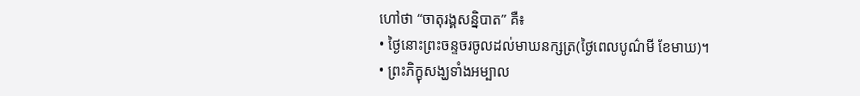ហៅថា “ចាតុរង្គសន្និបាត” គឺ៖
• ថ្ងៃនោះព្រះចន្ទចរចូលដល់មាឃនក្សត្រ(ថ្ងៃពេលបូណ៌មី ខែមាឃ)។
• ព្រះភិក្ខុសង្ឃទាំងអម្បាល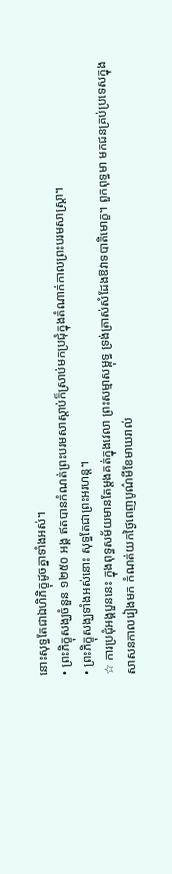នោះសុទ្ធតែជាឯហិភិក្ខុដូចគ្នាទាំងអស់។
• ព្រះភិក្ខុសង្ឃចំនួន ១២៥០ អង្គ ឥតបានកំណត់ព្រះបរមសាស្តាប់ក៏ស្រាប់មកប្រជុំក្នុងតំណាក់កាលព្រះបរមសាស្ត្រា។
• ព្រះភិក្ខុសង្ឃទាំងអស់នោះ សុទ្ធតែជាព្រះអរហន្ត។
☆ ការប្រជុំអង្គបួននេះ ក្នុងពុទ្ធសម័យមានតែម្តងគត់ក្នុងវេលា ព្រះសម្មាសម្ពុទ្ធ ទ្រង់ត្រាស់សំដែងឱវាទបាតិមោក្ខ។ ពួកពុទ្ធមា មកជនគ្រប់ប្រទេសក្នុងសាសនកាលរៀងមក កំណត់យកថ្ងៃពេញបូណ៌មីខែមាឃរាល់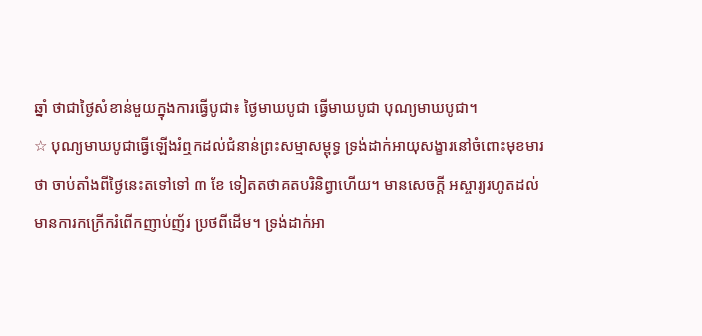ឆ្នាំ ថាជាថ្ងៃសំខាន់មួយក្នុងការធ្វើបូជា៖ ថ្ងៃមាឃបូជា ធ្វើមាឃបូជា បុណ្យមាឃបូជា។
☆ បុណ្យមាឃបូជាធ្វើឡើងរំឮកដល់ជំនាន់ព្រះសម្មាសម្ពុទ្ធ ទ្រង់ដាក់អាយុសង្ខារនៅចំពោះមុខមារថា ចាប់តាំងពីថ្ងៃនេះតទៅទៅ ៣ ខែ ទៀតតថាគតបរិនិព្វាហើយ។ មានសេចក្តី អស្ចារ្យរហូតដល់មានការកក្រើករំពើកញាប់ញ័រ ប្រថពីដើម។ ទ្រង់ដាក់អា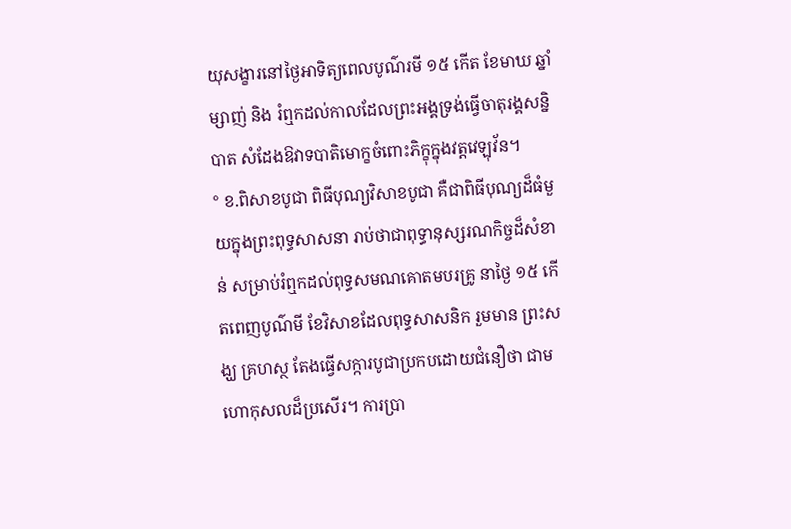យុសង្ខារនៅថ្ងៃអាទិត្យពេលបូណ៌រមី ១៥ កើត ខែមាឃ ឆ្នាំម្សាញ់ និង រំឮកដល់កាលដែលព្រះអង្គទ្រង់ធ្វើចាតុរង្គសន្និបាត សំដែងឱវាទបាតិមោក្ខចំពោះភិក្ខុក្នុងវត្តវេឡុវ័ន។
° ខ.ពិសាខបូជា ពិធីបុណ្យវិសាខបូជា គឺជាពិធីបុណ្យដ៏ធំមួយក្នុងព្រះពុទ្ធសាសនា រាប់ថាជាពុទ្ធានុស្សរណកិច្ចដ៏សំខាន់ សម្រាប់រំឮកដល់ពុទ្ធសមណគោតមបរគ្រូ នាថ្ងៃ ១៥ កើតពេញបូណ៌មី ខែវិសាខដែលពុទ្ធសាសនិក រួមមាន ព្រះសង្ឃ គ្រហស្ថ តែងធ្វើសក្ការបូជាប្រកបដោយជំនឿថា ជាមហោកុសលដ៏ប្រសើរ។ ការប្រា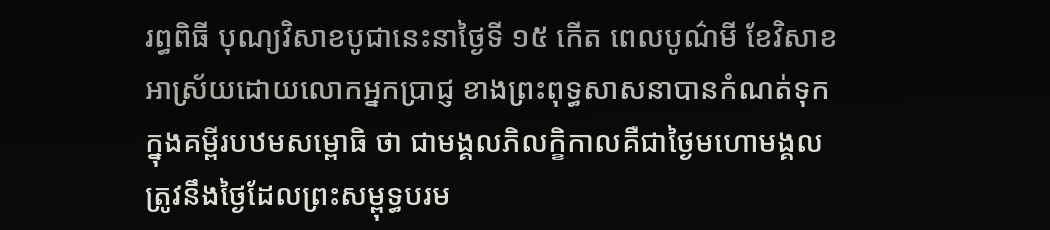រព្ធពិធី បុណ្យវិសាខបូជានេះនាថ្ងៃទី ១៥ កើត ពេលបូណ៌មី ខែវិសាខ អាស្រ័យដោយលោកអ្នកប្រាជ្ញ ខាងព្រះពុទ្ធសាសនាបានកំណត់ទុកក្នុងគម្ពីរបឋមសម្ពោធិ ថា ជាមង្គលភិលក្ខិកាលគឺជាថ្ងៃមហោមង្គល ត្រូវនឹងថ្ងៃដែលព្រះសម្ពុទ្ធបរម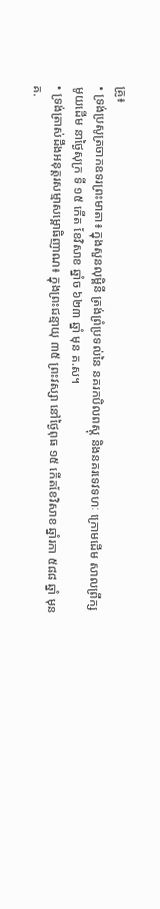គ្រូ៖
• ទ្រង់ប្រសូត្រចាកឧទរព្រះមាតា៖ ក្នុងសួនលុម្ពិនី ត្រង់ព្រំប្រទល់នៃ នគរកបិលពស្តុ និងនគរទេវទហៈ ក្រោមដើម សាលព្រឹក្សមូយដើម នាថ្ងៃសុក្រ ទី ១៥ កើត ខែវិសាខ ឆ្នាំច ៦២៣ ឆ្នាំ មុន គ.ស។
• ទ្រង់ត្រាស់ដឹងអនុត្តរសម្មាសម្ពោធិញាណ៖ ក្នុងព្រះជន្មាយុ ៣៥ ព្រះវស្សា នៅថ្ងៃពុធ ១៥ កើតខែវិសាខ ឆ្នាំរកា ៥៨៨ ឆ្នាំ មុន គ.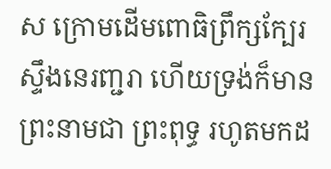ស ក្រោមដើមពោធិព្រឹក្សក្បែរស្ទឹងនេរញ្ជរា ហើយទ្រង់ក៏មានព្រះនាមជា ព្រះពុទ្ធ រហូតមកដ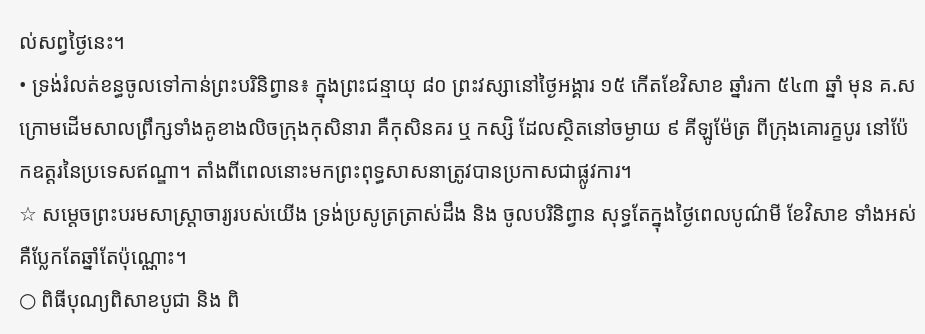ល់សព្វថ្ងៃនេះ។
• ទ្រង់រំលត់ខន្ធចូលទៅកាន់ព្រះបរិនិព្វាន៖ ក្នុងព្រះជន្មាយុ ៨០ ព្រះវស្សានៅថ្ងៃអង្គារ ១៥ កើតខែវិសាខ ឆ្នាំរកា ៥៤៣ ឆ្នាំ មុន គ.ស ក្រោមដើមសាលព្រឹក្សទាំងគូខាងលិចក្រុងកុសិនារា គឺកុសិនគរ ឬ កស្សិ ដែលស្ថិតនៅចម្ងាយ ៩ គីឡូម៉ែត្រ ពីក្រុងគោរក្ខបូរ នៅប៉ែកឧត្តរនៃប្រទេសឥណ្ឌា។ តាំងពីពេលនោះមកព្រះពុទ្ធសាសនាត្រូវបានប្រកាសជាផ្លូវការ។
☆ សម្តេចព្រះបរមសាស្ត្រាចារ្យរបស់យើង ទ្រង់ប្រសូត្រត្រាស់ដឹង និង ចូលបរិនិព្វាន សុទ្ធតែក្នុងថ្ងៃពេលបូណ៌មី ខែវិសាខ ទាំងអស់ គឺប្លែកតែឆ្នាំតែប៉ុណ្ណោះ។
○ ពិធីបុណ្យពិសាខបូជា និង ពិ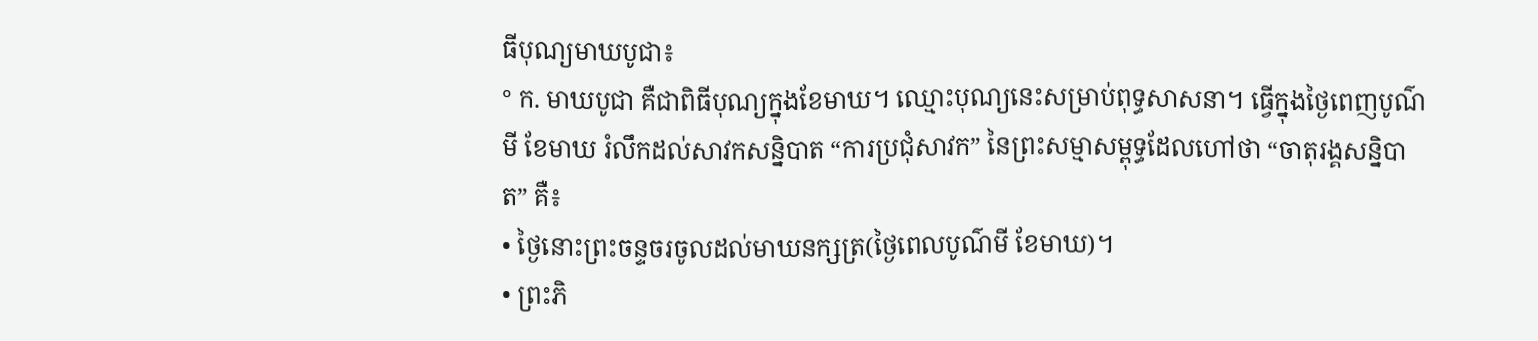ធីបុណ្យមាឃបូជា៖
° ក. មាឃបូជា គឺជាពិធីបុណ្យក្នុងខែមាឃ។ ឈ្មោះបុណ្យនេះសម្រាប់ពុទ្ធសាសនា។ ធ្វើក្នុងថ្ងៃពេញបូណ៌មី ខែមាឃ រំលឹកដល់សាវកសន្និបាត “ការប្រជុំសាវក” នៃព្រះសម្មាសម្ពុទ្ធដែលហៅថា “ចាតុរង្គសន្និបាត” គឺ៖
• ថ្ងៃនោះព្រះចន្ទចរចូលដល់មាឃនក្សត្រ(ថ្ងៃពេលបូណ៌មី ខែមាឃ)។
• ព្រះភិ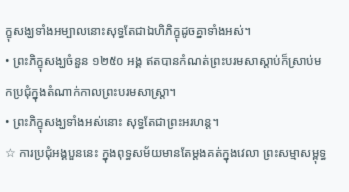ក្ខុសង្ឃទាំងអម្បាលនោះសុទ្ធតែជាឯហិភិក្ខុដូចគ្នាទាំងអស់។
• ព្រះភិក្ខុសង្ឃចំនួន ១២៥០ អង្គ ឥតបានកំណត់ព្រះបរមសាស្តាប់ក៏ស្រាប់មកប្រជុំក្នុងតំណាក់កាលព្រះបរមសាស្ត្រា។
• ព្រះភិក្ខុសង្ឃទាំងអស់នោះ សុទ្ធតែជាព្រះអរហន្ត។
☆ ការប្រជុំអង្គបួននេះ ក្នុងពុទ្ធសម័យមានតែម្តងគត់ក្នុងវេលា ព្រះសម្មាសម្ពុទ្ធ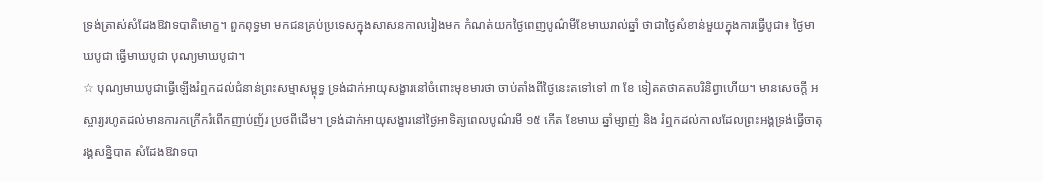ទ្រង់ត្រាស់សំដែងឱវាទបាតិមោក្ខ។ ពួកពុទ្ធមា មកជនគ្រប់ប្រទេសក្នុងសាសនកាលរៀងមក កំណត់យកថ្ងៃពេញបូណ៌មីខែមាឃរាល់ឆ្នាំ ថាជាថ្ងៃសំខាន់មួយក្នុងការធ្វើបូជា៖ ថ្ងៃមាឃបូជា ធ្វើមាឃបូជា បុណ្យមាឃបូជា។
☆ បុណ្យមាឃបូជាធ្វើឡើងរំឮកដល់ជំនាន់ព្រះសម្មាសម្ពុទ្ធ ទ្រង់ដាក់អាយុសង្ខារនៅចំពោះមុខមារថា ចាប់តាំងពីថ្ងៃនេះតទៅទៅ ៣ ខែ ទៀតតថាគតបរិនិព្វាហើយ។ មានសេចក្តី អស្ចារ្យរហូតដល់មានការកក្រើករំពើកញាប់ញ័រ ប្រថពីដើម។ ទ្រង់ដាក់អាយុសង្ខារនៅថ្ងៃអាទិត្យពេលបូណ៌រមី ១៥ កើត ខែមាឃ ឆ្នាំម្សាញ់ និង រំឮកដល់កាលដែលព្រះអង្គទ្រង់ធ្វើចាតុរង្គសន្និបាត សំដែងឱវាទបា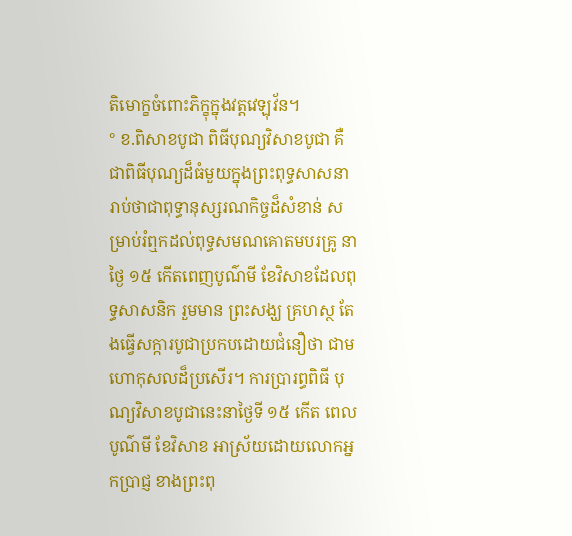តិមោក្ខចំពោះភិក្ខុក្នុងវត្តវេឡុវ័ន។
° ខ.ពិសាខបូជា ពិធីបុណ្យវិសាខបូជា គឺជាពិធីបុណ្យដ៏ធំមួយក្នុងព្រះពុទ្ធសាសនា រាប់ថាជាពុទ្ធានុស្សរណកិច្ចដ៏សំខាន់ សម្រាប់រំឮកដល់ពុទ្ធសមណគោតមបរគ្រូ នាថ្ងៃ ១៥ កើតពេញបូណ៌មី ខែវិសាខដែលពុទ្ធសាសនិក រួមមាន ព្រះសង្ឃ គ្រហស្ថ តែងធ្វើសក្ការបូជាប្រកបដោយជំនឿថា ជាមហោកុសលដ៏ប្រសើរ។ ការប្រារព្ធពិធី បុណ្យវិសាខបូជានេះនាថ្ងៃទី ១៥ កើត ពេលបូណ៌មី ខែវិសាខ អាស្រ័យដោយលោកអ្នកប្រាជ្ញ ខាងព្រះពុ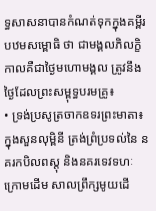ទ្ធសាសនាបានកំណត់ទុកក្នុងគម្ពីរបឋមសម្ពោធិ ថា ជាមង្គលភិលក្ខិកាលគឺជាថ្ងៃមហោមង្គល ត្រូវនឹងថ្ងៃដែលព្រះសម្ពុទ្ធបរមគ្រូ៖
• ទ្រង់ប្រសូត្រចាកឧទរព្រះមាតា៖ ក្នុងសួនលុម្ពិនី ត្រង់ព្រំប្រទល់នៃ នគរកបិលពស្តុ និងនគរទេវទហៈ ក្រោមដើម សាលព្រឹក្សមូយដើ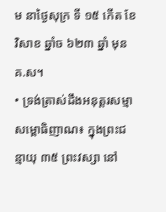ម នាថ្ងៃសុក្រ ទី ១៥ កើត ខែវិសាខ ឆ្នាំច ៦២៣ ឆ្នាំ មុន គ.ស។
• ទ្រង់ត្រាស់ដឹងអនុត្តរសម្មាសម្ពោធិញាណ៖ ក្នុងព្រះជន្មាយុ ៣៥ ព្រះវស្សា នៅ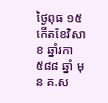ថ្ងៃពុធ ១៥ កើតខែវិសាខ ឆ្នាំរកា ៥៨៨ ឆ្នាំ មុន គ.ស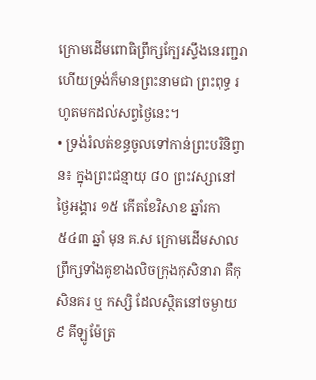ក្រោមដើមពោធិព្រឹក្សក្បែរស្ទឹងនេរញ្ជរា ហើយទ្រង់ក៏មានព្រះនាមជា ព្រះពុទ្ធ រហូតមកដល់សព្វថ្ងៃនេះ។
• ទ្រង់រំលត់ខន្ធចូលទៅកាន់ព្រះបរិនិព្វាន៖ ក្នុងព្រះជន្មាយុ ៨០ ព្រះវស្សានៅថ្ងៃអង្គារ ១៥ កើតខែវិសាខ ឆ្នាំរកា ៥៤៣ ឆ្នាំ មុន គ.ស ក្រោមដើមសាលព្រឹក្សទាំងគូខាងលិចក្រុងកុសិនារា គឺកុសិនគរ ឬ កស្សិ ដែលស្ថិតនៅចម្ងាយ ៩ គីឡូម៉ែត្រ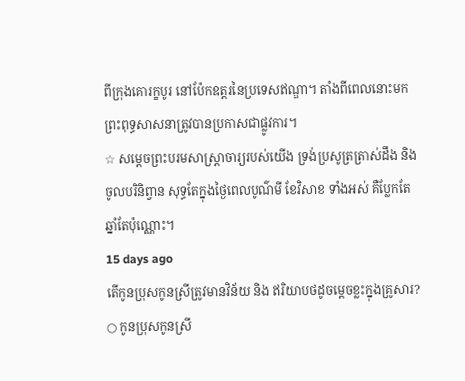ពីក្រុងគោរក្ខបូរ នៅប៉ែកឧត្តរនៃប្រទេសឥណ្ឌា។ តាំងពីពេលនោះមកព្រះពុទ្ធសាសនាត្រូវបានប្រកាសជាផ្លូវការ។
☆ សម្តេចព្រះបរមសាស្ត្រាចារ្យរបស់យើង ទ្រង់ប្រសូត្រត្រាស់ដឹង និង ចូលបរិនិព្វាន សុទ្ធតែក្នុងថ្ងៃពេលបូណ៌មី ខែវិសាខ ទាំងអស់ គឺប្លែកតែឆ្នាំតែប៉ុណ្ណោះ។
15 days ago
តើកូនប្រុសកូនស្រីត្រូវមានវិន័យ និង ឥរិយាបថដូចម្តេចខ្លះក្នុងគ្រូសារ?
○ កូនប្រុសកូនស្រី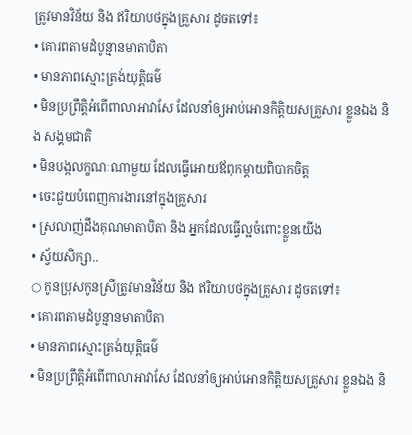ត្រូវមានវិន័យ និង ឥរិយាបថក្នុងគ្រួសារ ដូចតទៅ៖
• គោរពតាមដំបូន្មានមាតាបិតា
• មានភាពស្មោះត្រង់យុត្តិធម៌
• មិនប្រព្រឹត្តិអំពើពាលាអាវាសែ ដែលនាំឲ្យអាប់អោនកិត្តិយសគ្រួសារ ខ្លួនឯង និង សង្គមជាតិ
• មិនបង្កលក្ខណៈណាមួយ ដែលធ្វើអោយឪពុកម្តាយពិបាកចិត្ត
• ចេះជួយបំពេញការងារនៅក្នុងគ្រួសារ
• ស្រលាញ់ដឹងគុណមាតាបិតា និង អ្នកដែលធ្វើល្អចំពោះខ្លួនយើង
• ស្វ័យសិក្សា..
○ កូនប្រុសកូនស្រីត្រូវមានវិន័យ និង ឥរិយាបថក្នុងគ្រួសារ ដូចតទៅ៖
• គោរពតាមដំបូន្មានមាតាបិតា
• មានភាពស្មោះត្រង់យុត្តិធម៌
• មិនប្រព្រឹត្តិអំពើពាលាអាវាសែ ដែលនាំឲ្យអាប់អោនកិត្តិយសគ្រួសារ ខ្លួនឯង និ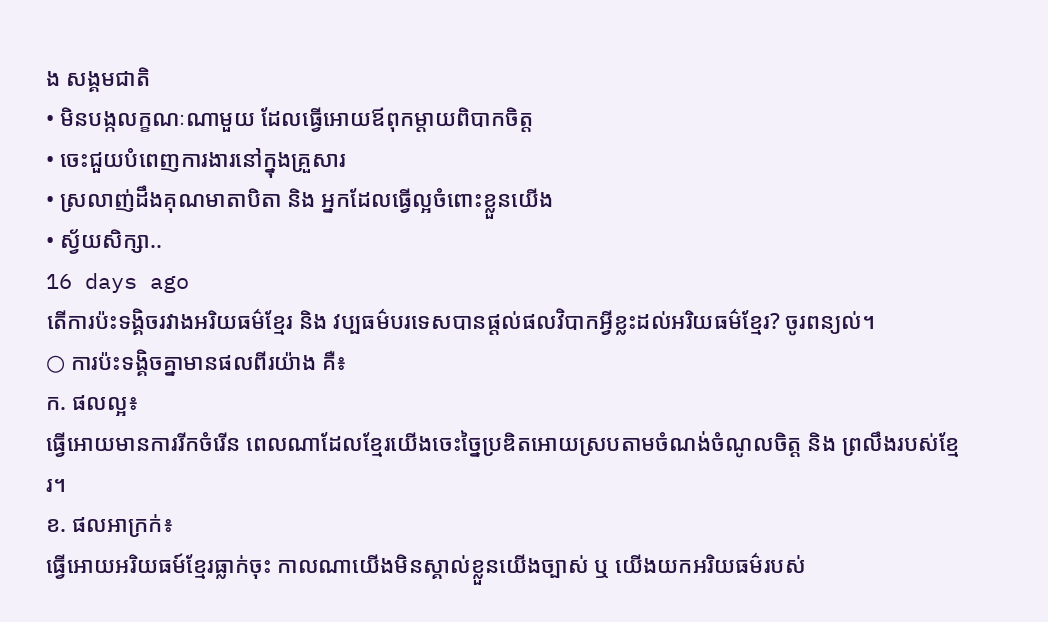ង សង្គមជាតិ
• មិនបង្កលក្ខណៈណាមួយ ដែលធ្វើអោយឪពុកម្តាយពិបាកចិត្ត
• ចេះជួយបំពេញការងារនៅក្នុងគ្រួសារ
• ស្រលាញ់ដឹងគុណមាតាបិតា និង អ្នកដែលធ្វើល្អចំពោះខ្លួនយើង
• ស្វ័យសិក្សា..
16 days ago
តើការប៉ះទង្គិចរវាងអរិយធម៌ខ្មែរ និង វប្បធម៌បរទេសបានផ្តល់ផលវិបាកអ្វីខ្លះដល់អរិយធម៌ខ្មែរ? ចូរពន្យល់។
○ ការប៉ះទង្គិចគ្នាមានផលពីរយ៉ាង គឺ៖
ក. ផលល្អ៖
ធ្វើអោយមានការរីកចំរើន ពេលណាដែលខ្មែរយើងចេះច្នៃប្រឌិតអោយស្របតាមចំណង់ចំណូលចិត្ត និង ព្រលឹងរបស់ខ្មែរ។
ខ. ផលអាក្រក់៖
ធ្វើអោយអរិយធម៍ខ្មែរធ្លាក់ចុះ កាលណាយើងមិនស្គាល់ខ្លួនយើងច្បាស់ ឬ យើងយកអរិយធម៌របស់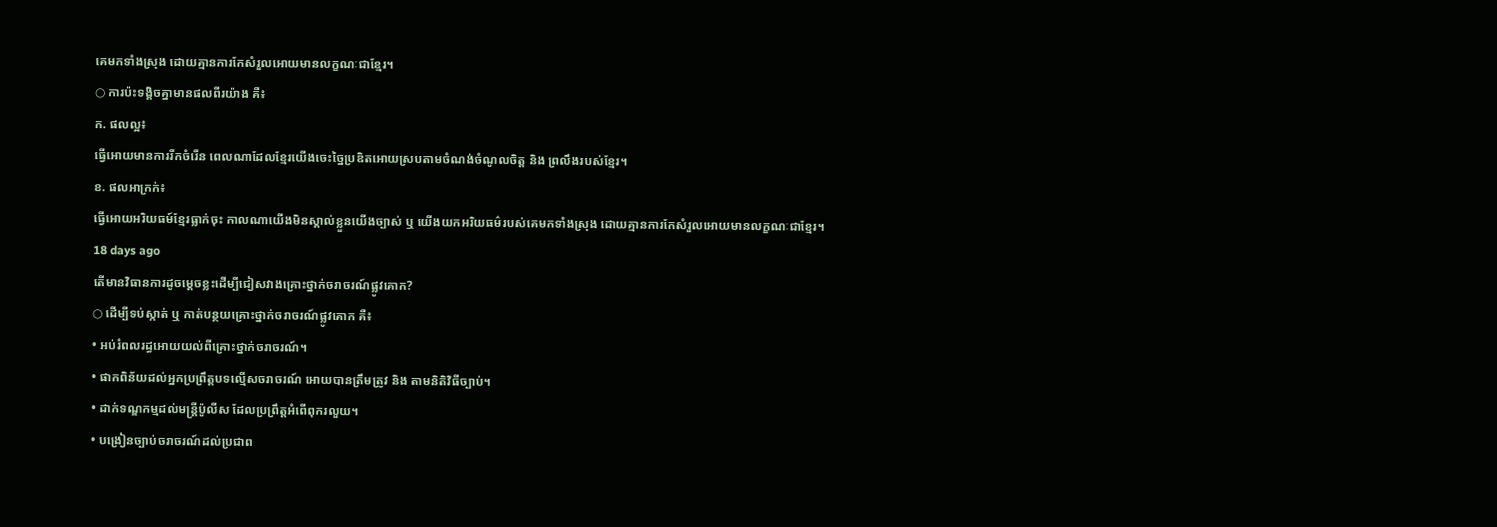គេមកទាំងស្រុង ដោយគ្មានការកែសំរួលអោយមានលក្ខណៈជាខ្មែរ។
○ ការប៉ះទង្គិចគ្នាមានផលពីរយ៉ាង គឺ៖
ក. ផលល្អ៖
ធ្វើអោយមានការរីកចំរើន ពេលណាដែលខ្មែរយើងចេះច្នៃប្រឌិតអោយស្របតាមចំណង់ចំណូលចិត្ត និង ព្រលឹងរបស់ខ្មែរ។
ខ. ផលអាក្រក់៖
ធ្វើអោយអរិយធម៍ខ្មែរធ្លាក់ចុះ កាលណាយើងមិនស្គាល់ខ្លួនយើងច្បាស់ ឬ យើងយកអរិយធម៌របស់គេមកទាំងស្រុង ដោយគ្មានការកែសំរួលអោយមានលក្ខណៈជាខ្មែរ។
18 days ago
តើមានវិធានការដូចម្តេចខ្លះដើម្បីជៀសវាងគ្រោះថ្នាក់ចរាចរណ៍ផ្លូវគោក?
○ ដើម្បីទប់ស្កាត់ ឬ កាត់បន្ថយគ្រោះថ្នាក់ចរាចរណ៍ផ្លូវគោក គឺ៖
• អប់រំពលរដ្ធអោយយល់ពីគ្រោះថ្នាក់ចរាចរណ៍។
• ផាកពិន័យដល់អ្នកប្រព្រឹត្តបទល្មើសចរាចរណ៍ អោយបានត្រឹមត្រូវ និង តាមនិតិវិធីច្បាប់។
• ដាក់ទណ្ឌកម្មដល់មន្ត្រីប៉ូលីស ដែលប្រព្រឹត្តអំពើពុករលួយ។
• បង្រៀនច្បាប់ចរាចរណ៍ដល់ប្រជាព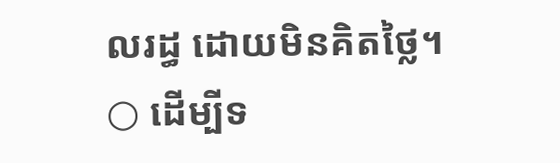លរដ្ធ ដោយមិនគិតថ្លៃ។
○ ដើម្បីទ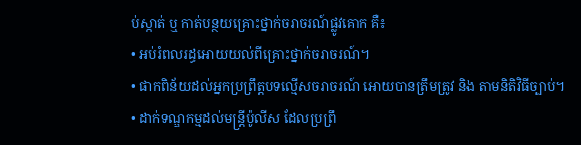ប់ស្កាត់ ឬ កាត់បន្ថយគ្រោះថ្នាក់ចរាចរណ៍ផ្លូវគោក គឺ៖
• អប់រំពលរដ្ធអោយយល់ពីគ្រោះថ្នាក់ចរាចរណ៍។
• ផាកពិន័យដល់អ្នកប្រព្រឹត្តបទល្មើសចរាចរណ៍ អោយបានត្រឹមត្រូវ និង តាមនិតិវិធីច្បាប់។
• ដាក់ទណ្ឌកម្មដល់មន្ត្រីប៉ូលីស ដែលប្រព្រឹ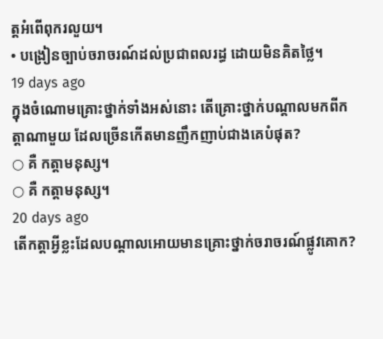ត្តអំពើពុករលួយ។
• បង្រៀនច្បាប់ចរាចរណ៍ដល់ប្រជាពលរដ្ធ ដោយមិនគិតថ្លៃ។
19 days ago
ក្នុងចំណោមគ្រោះថ្នាក់ទាំងអស់នោះ តើគ្រោះថ្នាក់បណ្តាលមកពីកត្តាណាមួយ ដែលច្រើនកើតមានញឹកញាប់ជាងគេបំផុត?
○ គឺ កត្តាមនុស្ស។
○ គឺ កត្តាមនុស្ស។
20 days ago
តើកត្តាអ្វីខ្លះដែលបណ្តាលអោយមានគ្រោះថ្នាក់ចរាចរណ៍ផ្លូវគោក?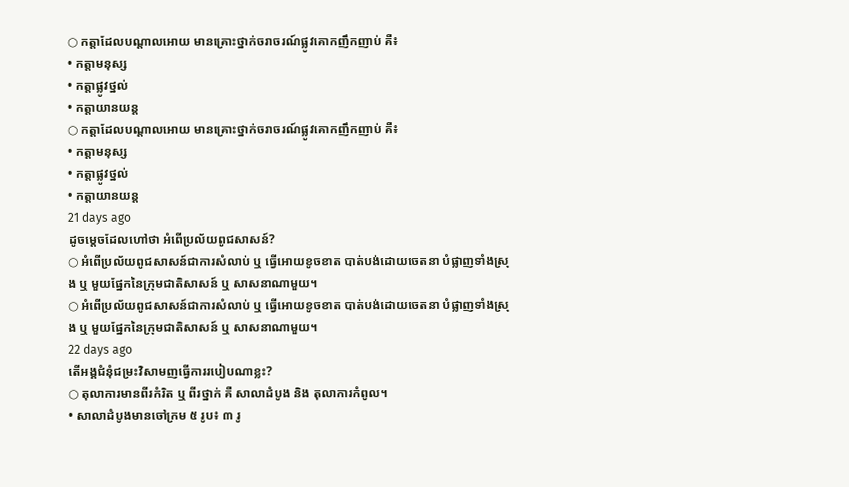○ កត្តាដែលបណ្តាលអោយ មានគ្រោះថ្នាក់ចរាចរណ៍ផ្លូវគោកញឹកញាប់ គឺ៖
• កត្តាមនុស្ស
• កត្តាផ្លូវថ្នល់
• កត្តាយានយន្ត
○ កត្តាដែលបណ្តាលអោយ មានគ្រោះថ្នាក់ចរាចរណ៍ផ្លូវគោកញឹកញាប់ គឺ៖
• កត្តាមនុស្ស
• កត្តាផ្លូវថ្នល់
• កត្តាយានយន្ត
21 days ago
ដូចម្តេចដែលហៅថា អំពើប្រល័យពូជសាសន៍?
○ អំពើប្រល័យពូជសាសន៍ជាការសំលាប់ ឬ ធ្វើអោយខូចខាត បាត់បង់ដោយចេតនា បំផ្លាញទាំងស្រុង ឬ មួយផ្នែកនៃក្រុមជាតិសាសន៍ ឬ សាសនាណាមួយ។
○ អំពើប្រល័យពូជសាសន៍ជាការសំលាប់ ឬ ធ្វើអោយខូចខាត បាត់បង់ដោយចេតនា បំផ្លាញទាំងស្រុង ឬ មួយផ្នែកនៃក្រុមជាតិសាសន៍ ឬ សាសនាណាមួយ។
22 days ago
តើអង្គជំនុំជម្រះវិសាមញធ្វើការរបៀបណាខ្លះ?
○ តុលាការមានពីរកំរិត ឬ ពីរថ្នាក់ គឺ សាលាដំបូង និង តុលាការកំពូល។
• សាលាដំបូងមានចៅក្រម ៥ រូប៖ ៣ រូ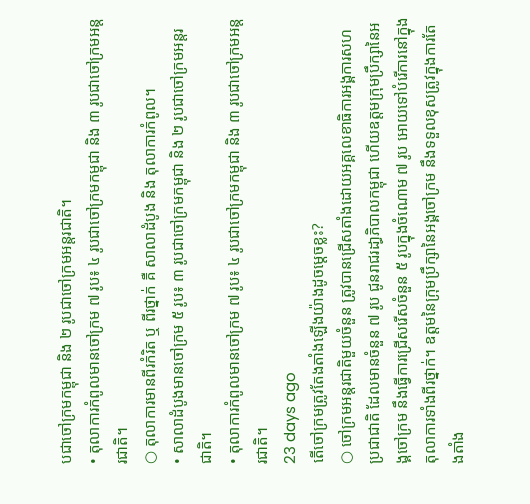បជាចៅក្រមកម្ពុជា និង ២ រូបជាចៅក្រមអន្តរជាតិ។
• តុលាការកំពូលមានចៅក្រម ៧ រូប៖ ៤ រូបជាចៅក្រមកម្ពុជា និង ៣ រូបជាចៅក្រមអន្តរជាតិ។
○ តុលាការមានពីរកំរិត ឬ ពីរថ្នាក់ គឺ សាលាដំបូង និង តុលាការកំពូល។
• សាលាដំបូងមានចៅក្រម ៥ រូប៖ ៣ រូបជាចៅក្រមកម្ពុជា និង ២ រូបជាចៅក្រមអន្តរជាតិ។
• តុលាការកំពូលមានចៅក្រម ៧ រូប៖ ៤ រូបជាចៅក្រមកម្ពុជា និង ៣ រូបជាចៅក្រមអន្តរជាតិ។
23 days ago
តើចៅក្រមត្រូវតែងតាំងឡើងយ៉ាងដូចម្តេចខ្លះ?
○ ចៅក្រមអន្តរជាតិមួយចំនួន ត្រូវបានជ្រើសតាំងដោយអគ្គលេខាធិការអង្គការសហប្រជាជាតិ ដែលមានចំនួន ៧ រូប ជូនរាជរដា្ធភិបាលកម្ពុជា ហើយឧត្តមក្រុមប្រឹក្សានៃអង្គចៅក្រម នឹងធ្វើការជ្រើសរើសចំនួន ៥ រូបក្នុងចំណោម ៧ រូប អោយទៅបំរើការនៅក្នុងតុលាការទាំងពីរថ្នាក់។ ឧត្តមនៃក្រុមប្រឹក្សានៃអង្គចៅក្រម នឹងទទួលខុសត្រូវក្នុងការតែងតាំង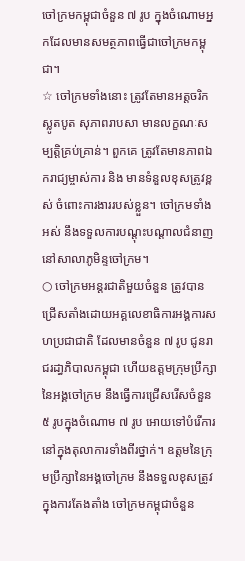ចៅក្រមកម្ពុជាចំនួន ៧ រូប ក្នុងចំណោមអ្នកដែលមានសមត្ថភាពធ្វើជាចៅក្រមកម្ពុជា។
☆ ចៅក្រមទាំងនោះ ត្រូវតែមានអត្តចរិកស្លូតបូត សុភាពរាបសា មានលក្ខណៈសម្បតិ្តគ្រប់គ្រាន់។ ពួកគេ ត្រូវតែមានភាពឯករាជ្យម្ចាស់ការ និង មានទំនួលខុសត្រូវខ្ពស់ ចំពោះការងាររបស់ខ្លួន។ ចៅក្រមទាំងអស់ នឹងទទួលការបណ្តុះបណ្តាលជំនាញនៅសាលាភូមិន្ទចៅក្រម។
○ ចៅក្រមអន្តរជាតិមួយចំនួន ត្រូវបានជ្រើសតាំងដោយអគ្គលេខាធិការអង្គការសហប្រជាជាតិ ដែលមានចំនួន ៧ រូប ជូនរាជរដា្ធភិបាលកម្ពុជា ហើយឧត្តមក្រុមប្រឹក្សានៃអង្គចៅក្រម នឹងធ្វើការជ្រើសរើសចំនួន ៥ រូបក្នុងចំណោម ៧ រូប អោយទៅបំរើការនៅក្នុងតុលាការទាំងពីរថ្នាក់។ ឧត្តមនៃក្រុមប្រឹក្សានៃអង្គចៅក្រម នឹងទទួលខុសត្រូវក្នុងការតែងតាំង ចៅក្រមកម្ពុជាចំនួន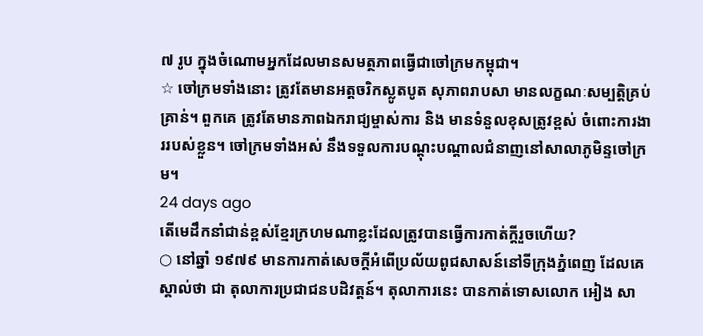៧ រូប ក្នុងចំណោមអ្នកដែលមានសមត្ថភាពធ្វើជាចៅក្រមកម្ពុជា។
☆ ចៅក្រមទាំងនោះ ត្រូវតែមានអត្តចរិកស្លូតបូត សុភាពរាបសា មានលក្ខណៈសម្បតិ្តគ្រប់គ្រាន់។ ពួកគេ ត្រូវតែមានភាពឯករាជ្យម្ចាស់ការ និង មានទំនួលខុសត្រូវខ្ពស់ ចំពោះការងាររបស់ខ្លួន។ ចៅក្រមទាំងអស់ នឹងទទួលការបណ្តុះបណ្តាលជំនាញនៅសាលាភូមិន្ទចៅក្រម។
24 days ago
តើមេដឹកនាំជាន់ខ្ពស់ខ្មែរក្រហមណាខ្លះដែលត្រូវបានធ្វើការកាត់ក្តីរួចហើយ?
○ នៅឆ្នាំ ១៩៧៩ មានការកាត់សេចក្តីអំពើប្រល័យពូជសាសន៍នៅទីក្រុងភ្នំពេញ ដែលគេស្គាល់ថា ជា តុលាការប្រជាជនបដិវត្តន៍។ តុលាការនេះ បានកាត់ទោសលោក អៀង សា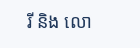រី និង លោ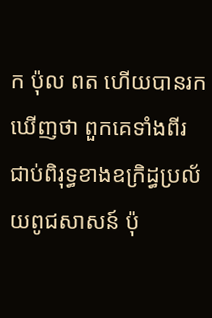ក ប៉ុល ពត ហើយបានរកឃើញថា ពួកគេទាំងពីរ ជាប់ពិរុទ្ធខាងឧក្រិដ្ធប្រល័យពូជសាសន៍ ប៉ុ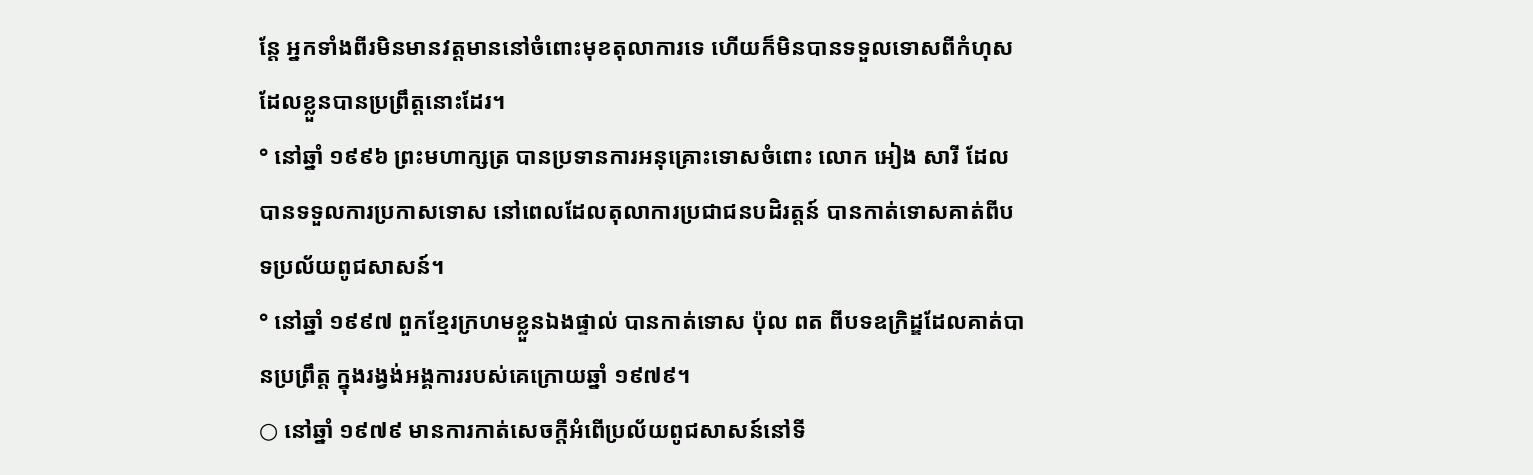ន្តែ អ្នកទាំងពីរមិនមានវត្តមាននៅចំពោះមុខតុលាការទេ ហើយក៏មិនបានទទួលទោសពីកំហុសដែលខ្លួនបានប្រព្រឹត្តនោះដែរ។
° នៅឆ្នាំ ១៩៩៦ ព្រះមហាក្សត្រ បានប្រទានការអនុគ្រោះទោសចំពោះ លោក អៀង សារី ដែលបានទទួលការប្រកាសទោស នៅពេលដែលតុលាការប្រជាជនបដិរត្តន៍ បានកាត់ទោសគាត់ពីបទប្រល័យពូជសាសន៍។
° នៅឆ្នាំ ១៩៩៧ ពួកខ្មែរក្រហមខ្លួនឯងផ្ទាល់ បានកាត់ទោស ប៉ុល ពត ពីបទឧក្រិដ្ឌដែលគាត់បានប្រព្រឹត្ត ក្នុងរង្វង់អង្គការរបស់គេក្រោយឆ្នាំ ១៩៧៩។
○ នៅឆ្នាំ ១៩៧៩ មានការកាត់សេចក្តីអំពើប្រល័យពូជសាសន៍នៅទី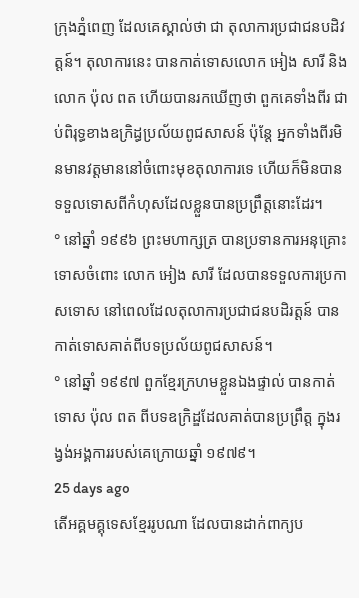ក្រុងភ្នំពេញ ដែលគេស្គាល់ថា ជា តុលាការប្រជាជនបដិវត្តន៍។ តុលាការនេះ បានកាត់ទោសលោក អៀង សារី និង លោក ប៉ុល ពត ហើយបានរកឃើញថា ពួកគេទាំងពីរ ជាប់ពិរុទ្ធខាងឧក្រិដ្ធប្រល័យពូជសាសន៍ ប៉ុន្តែ អ្នកទាំងពីរមិនមានវត្តមាននៅចំពោះមុខតុលាការទេ ហើយក៏មិនបានទទួលទោសពីកំហុសដែលខ្លួនបានប្រព្រឹត្តនោះដែរ។
° នៅឆ្នាំ ១៩៩៦ ព្រះមហាក្សត្រ បានប្រទានការអនុគ្រោះទោសចំពោះ លោក អៀង សារី ដែលបានទទួលការប្រកាសទោស នៅពេលដែលតុលាការប្រជាជនបដិរត្តន៍ បានកាត់ទោសគាត់ពីបទប្រល័យពូជសាសន៍។
° នៅឆ្នាំ ១៩៩៧ ពួកខ្មែរក្រហមខ្លួនឯងផ្ទាល់ បានកាត់ទោស ប៉ុល ពត ពីបទឧក្រិដ្ឌដែលគាត់បានប្រព្រឹត្ត ក្នុងរង្វង់អង្គការរបស់គេក្រោយឆ្នាំ ១៩៧៩។
25 days ago
តើអគ្គមគ្គុទេសខ្មែររូបណា ដែលបានដាក់ពាក្យប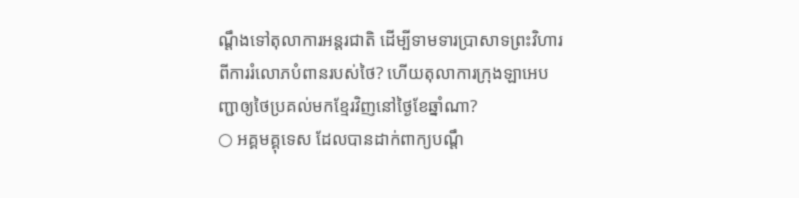ណ្តឹងទៅតុលាការអន្តរជាតិ ដើម្បីទាមទារប្រាសាទព្រះវិហារពីការរំលោភបំពានរបស់ថៃ? ហើយតុលាការក្រុងឡាអេបញ្ជាឲ្យថៃប្រគល់មកខ្មែរវិញនៅថ្ងៃខែឆ្នាំណា?
○ អគ្គមគ្គុទេស ដែលបានដាក់ពាក្យបណ្តឹ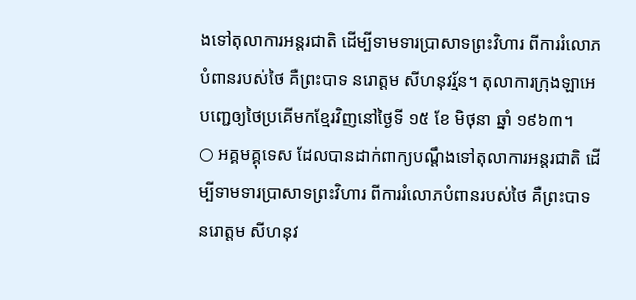ងទៅតុលាការអន្តរជាតិ ដើម្បីទាមទារប្រាសាទព្រះវិហារ ពីការរំលោភបំពានរបស់ថៃ គឺព្រះបាទ នរោត្តម សីហនុវរ្ម័ន។ តុលាការក្រុងឡាអេ បញ្ជេឲ្យថៃប្រគើមកខ្មែរវិញនៅថ្ងៃទី ១៥ ខែ មិថុនា ឆ្នាំ ១៩៦៣។
○ អគ្គមគ្គុទេស ដែលបានដាក់ពាក្យបណ្តឹងទៅតុលាការអន្តរជាតិ ដើម្បីទាមទារប្រាសាទព្រះវិហារ ពីការរំលោភបំពានរបស់ថៃ គឺព្រះបាទ នរោត្តម សីហនុវ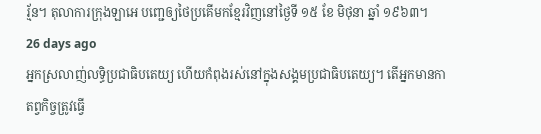រ្ម័ន។ តុលាការក្រុងឡាអេ បញ្ជេឲ្យថៃប្រគើមកខ្មែរវិញនៅថ្ងៃទី ១៥ ខែ មិថុនា ឆ្នាំ ១៩៦៣។
26 days ago
អ្នកស្រលាញ់លទ្ធិប្រជាធិបតេយ្យ ហើយកំពុងរស់នៅក្នុងសង្គមប្រជាធិបតេយ្យ។ តើអ្នកមានកាតព្វកិច្ចត្រូវធ្វើ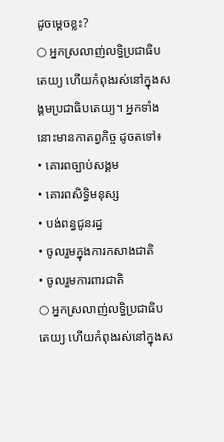ដូចម្តេចខ្លះ?
○ អ្នកស្រលាញ់លទ្ធិប្រជាធិបតេយ្យ ហើយកំពុងរស់នៅក្នុងសង្គមប្រជាធិបតេយ្យ។ អ្នកទាំងនោះមានកាតព្វកិច្ច ដូចតទៅ៖
• គោរពច្បាប់សង្គម
• គោរពសិទ្ធិមនុស្ស
• បង់ពន្ធជូនរដ្ធ
• ចូលរួមក្នុងការកសាងជាតិ
• ចូលរួមការពារជាតិ
○ អ្នកស្រលាញ់លទ្ធិប្រជាធិបតេយ្យ ហើយកំពុងរស់នៅក្នុងស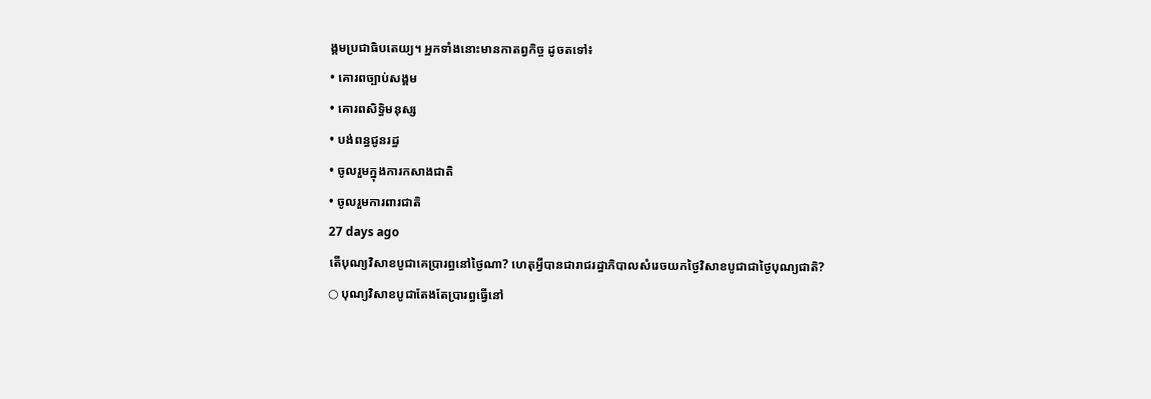ង្គមប្រជាធិបតេយ្យ។ អ្នកទាំងនោះមានកាតព្វកិច្ច ដូចតទៅ៖
• គោរពច្បាប់សង្គម
• គោរពសិទ្ធិមនុស្ស
• បង់ពន្ធជូនរដ្ធ
• ចូលរួមក្នុងការកសាងជាតិ
• ចូលរួមការពារជាតិ
27 days ago
តើបុណ្យវិសាខបូជាគេប្រារព្ធនៅថ្ងៃណា? ហេតុអ្វីបានជារាជរដ្ធាភិបាលសំរេចយកថ្ងៃវិសាខបូជាជាថ្ងៃបុណ្យជាតិ?
○ បុណ្យវិសាខបូជាតែងតែប្រារព្ធធ្វើនៅ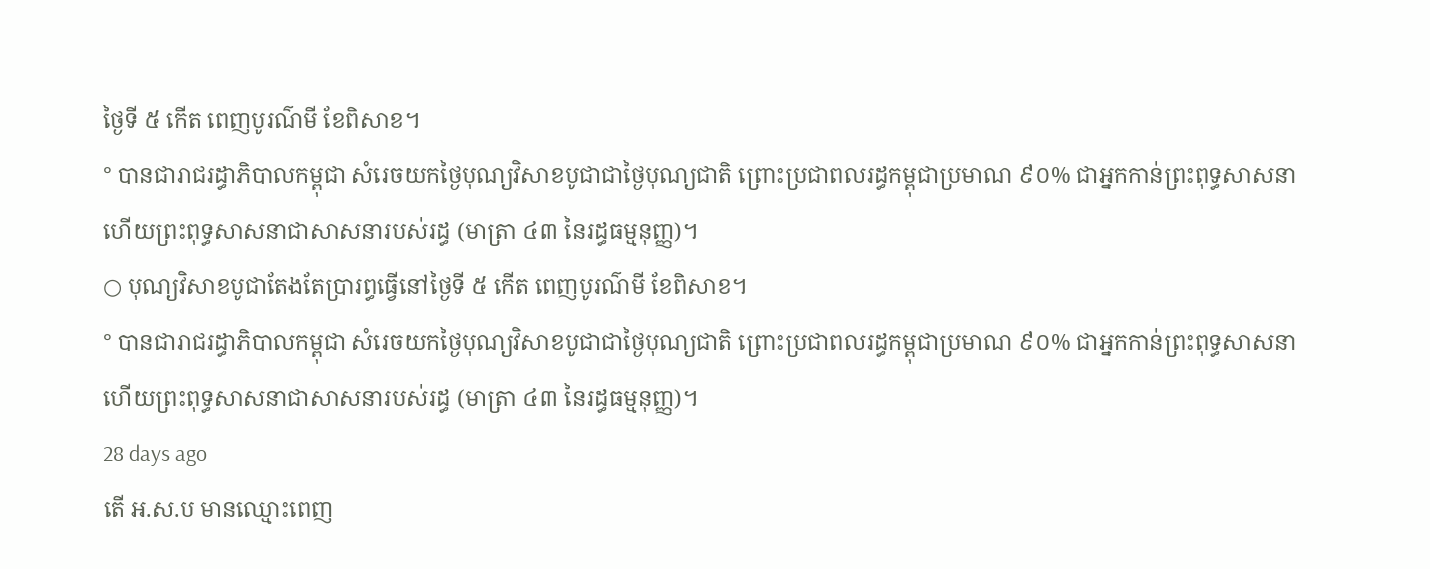ថ្ងៃទី ៥ កើត ពេញបូរណ៌មី ខែពិសាខ។
° បានជារាជរដ្ធាភិបាលកម្ពុជា សំរេចយកថ្ងៃបុណ្យវិសាខបូជាជាថ្ងៃបុណ្យជាតិ ព្រោះប្រជាពលរដ្ធកម្ពុជាប្រមាណ ៩០% ជាអ្នកកាន់ព្រះពុទ្ធសាសនា ហើយព្រះពុទ្ធសាសនាជាសាសនារបស់រដ្ធ (មាត្រា ៤៣ នៃរដ្ធធម្មនុញ្ញ)។
○ បុណ្យវិសាខបូជាតែងតែប្រារព្ធធ្វើនៅថ្ងៃទី ៥ កើត ពេញបូរណ៌មី ខែពិសាខ។
° បានជារាជរដ្ធាភិបាលកម្ពុជា សំរេចយកថ្ងៃបុណ្យវិសាខបូជាជាថ្ងៃបុណ្យជាតិ ព្រោះប្រជាពលរដ្ធកម្ពុជាប្រមាណ ៩០% ជាអ្នកកាន់ព្រះពុទ្ធសាសនា ហើយព្រះពុទ្ធសាសនាជាសាសនារបស់រដ្ធ (មាត្រា ៤៣ នៃរដ្ធធម្មនុញ្ញ)។
28 days ago
តើ អ.ស.ប មានឈ្មោះពេញ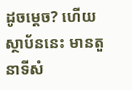ដូចម្តេច? ហើយស្ថាប័ននេះ មានតួនាទីសំ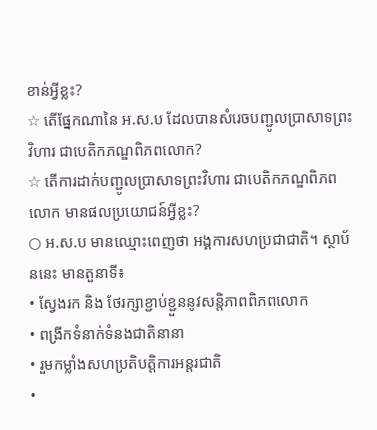ខាន់អ្វីខ្លះ?
☆ តើផ្នែកណានៃ អ.ស.ប ដែលបានសំរេចបញ្ជូលប្រាសាទព្រះវិហារ ជាបេតិកភណ្ឌពិភពលោក?
☆ តើការដាក់បញ្ជូលប្រាសាទព្រះវិហារ ជាបេតិកភណ្ឌពិភពលោក មានផលប្រយោជន៍អ្វីខ្លះ?
○ អ.ស.ប មានឈ្មោះពេញថា អង្គការសហប្រជាជាតិ។ ស្ថាប័ននេះ មានតួនាទី៖
• ស្វែងរក និង ថែរក្សាខ្ជាប់ខ្ជួននូវសន្តិភាពពិភពលោក
• ពង្រីកទំនាក់ទំនងជាតិនានា
• រួមកម្លាំងសហប្រតិបត្តិការអន្តរជាតិ
•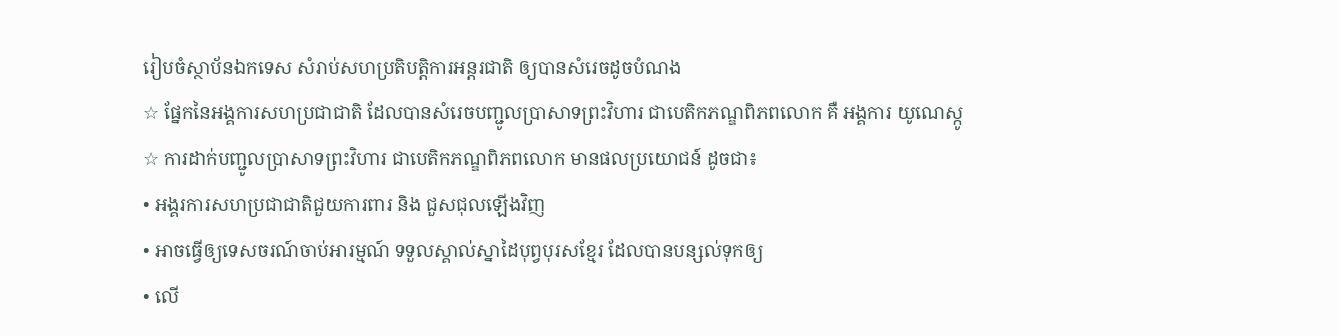រៀបចំស្ថាប័នឯកទេស សំរាប់សហប្រតិបត្តិការអន្តរជាតិ ឲ្យបានសំរេចដូចបំណង
☆ ផ្នែកនៃអង្គការសហប្រជាជាតិ ដែលបានសំរេចបញ្ជូលប្រាសាទព្រះវិហារ ជាបេតិកភណ្ឌពិភពលោក គឺ អង្គការ យូណេស្កូ
☆ ការដាក់បញ្ជូលប្រាសាទព្រះវិហារ ជាបេតិកភណ្ឌពិភពលោក មានផលប្រយោជន៍ ដូចជា៖
• អង្គរការសហប្រជាជាតិជួយការពារ និង ជួសជុលឡើងវិញ
• អាចធ្វើឲ្យទេសចរណ៍ចាប់អារម្មណ៍ ទទួលស្គាល់ស្នាដៃបុព្វបុរសខ្មែរ ដែលបានបន្សល់ទុកឲ្យ
• លើ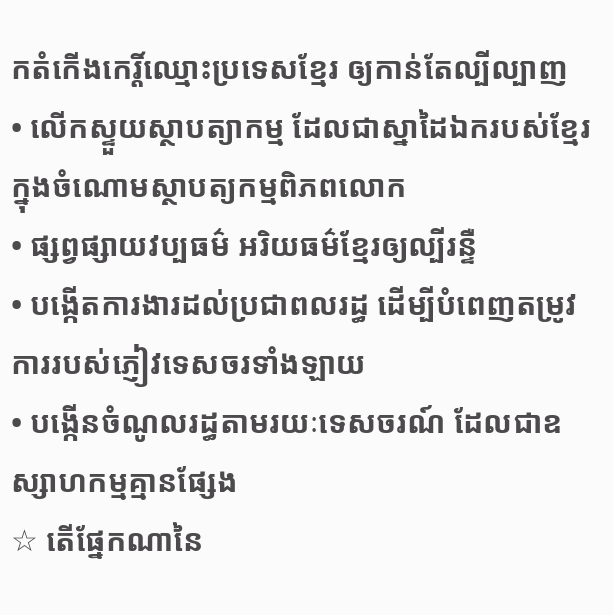កតំកើងកេរ្តិ៍ឈ្មោះប្រទេសខ្មែរ ឲ្យកាន់តែល្បីល្បាញ
• លើកស្ទួយស្ថាបត្យាកម្ម ដែលជាស្នាដៃឯករបស់ខ្មែរ ក្នុងចំណោមស្ថាបត្យកម្មពិភពលោក
• ផ្សព្វផ្សាយវប្បធម៌ អរិយធម៌ខ្មែរឲ្យល្បីរន្ទឺ
• បង្កើតការងារដល់ប្រជាពលរដ្ធ ដើម្បីបំពេញតម្រូវការរបស់ភ្ញៀវទេសចរទាំងឡាយ
• បង្កើនចំណូលរដ្ធតាមរយៈទេសចរណ៍ ដែលជាឧស្សាហកម្មគ្មានផ្សែង
☆ តើផ្នែកណានៃ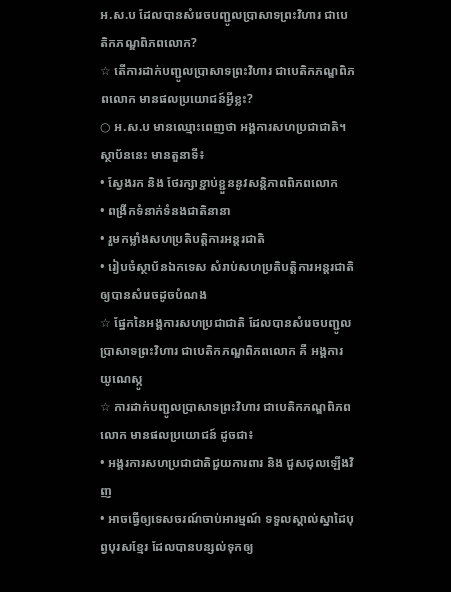អ.ស.ប ដែលបានសំរេចបញ្ជូលប្រាសាទព្រះវិហារ ជាបេតិកភណ្ឌពិភពលោក?
☆ តើការដាក់បញ្ជូលប្រាសាទព្រះវិហារ ជាបេតិកភណ្ឌពិភពលោក មានផលប្រយោជន៍អ្វីខ្លះ?
○ អ.ស.ប មានឈ្មោះពេញថា អង្គការសហប្រជាជាតិ។ ស្ថាប័ននេះ មានតួនាទី៖
• ស្វែងរក និង ថែរក្សាខ្ជាប់ខ្ជួននូវសន្តិភាពពិភពលោក
• ពង្រីកទំនាក់ទំនងជាតិនានា
• រួមកម្លាំងសហប្រតិបត្តិការអន្តរជាតិ
• រៀបចំស្ថាប័នឯកទេស សំរាប់សហប្រតិបត្តិការអន្តរជាតិ ឲ្យបានសំរេចដូចបំណង
☆ ផ្នែកនៃអង្គការសហប្រជាជាតិ ដែលបានសំរេចបញ្ជូលប្រាសាទព្រះវិហារ ជាបេតិកភណ្ឌពិភពលោក គឺ អង្គការ យូណេស្កូ
☆ ការដាក់បញ្ជូលប្រាសាទព្រះវិហារ ជាបេតិកភណ្ឌពិភពលោក មានផលប្រយោជន៍ ដូចជា៖
• អង្គរការសហប្រជាជាតិជួយការពារ និង ជួសជុលឡើងវិញ
• អាចធ្វើឲ្យទេសចរណ៍ចាប់អារម្មណ៍ ទទួលស្គាល់ស្នាដៃបុព្វបុរសខ្មែរ ដែលបានបន្សល់ទុកឲ្យ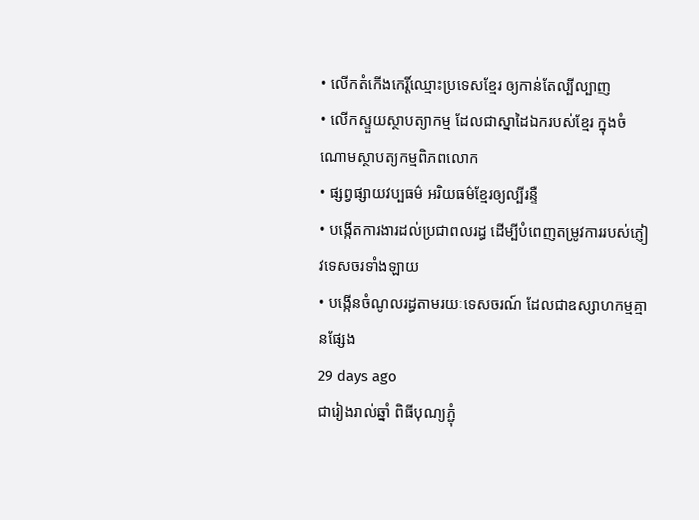• លើកតំកើងកេរ្តិ៍ឈ្មោះប្រទេសខ្មែរ ឲ្យកាន់តែល្បីល្បាញ
• លើកស្ទួយស្ថាបត្យាកម្ម ដែលជាស្នាដៃឯករបស់ខ្មែរ ក្នុងចំណោមស្ថាបត្យកម្មពិភពលោក
• ផ្សព្វផ្សាយវប្បធម៌ អរិយធម៌ខ្មែរឲ្យល្បីរន្ទឺ
• បង្កើតការងារដល់ប្រជាពលរដ្ធ ដើម្បីបំពេញតម្រូវការរបស់ភ្ញៀវទេសចរទាំងឡាយ
• បង្កើនចំណូលរដ្ធតាមរយៈទេសចរណ៍ ដែលជាឧស្សាហកម្មគ្មានផ្សែង
29 days ago
ជារៀងរាល់ឆ្នាំ ពិធីបុណ្យភ្ជុំ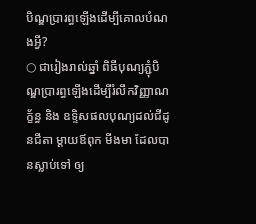បិណ្ឌប្រារព្ធឡើងដើម្បីគោលបំណងអ្វី?
○ ជារៀងរាល់ឆ្នាំ ពិធីបុណ្យភ្ជុំបិណ្ឌប្រារព្ធឡើងដើម្បីរំលឹកវិញ្ញាណក័្ខន្ធ និង ឧទ្ទិសផលបុណ្យដល់ជីដូនជីតា ម្តាយឪពុក មីងមា ដែលបានស្លាប់ទៅ ឲ្យ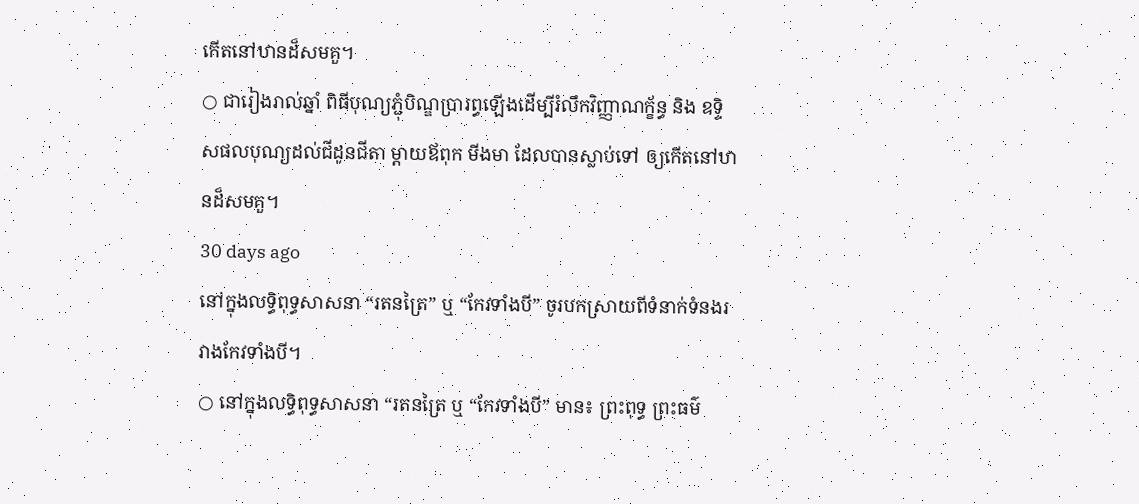កើតនៅឋានដ៏សមគួ។
○ ជារៀងរាល់ឆ្នាំ ពិធីបុណ្យភ្ជុំបិណ្ឌប្រារព្ធឡើងដើម្បីរំលឹកវិញ្ញាណក័្ខន្ធ និង ឧទ្ទិសផលបុណ្យដល់ជីដូនជីតា ម្តាយឪពុក មីងមា ដែលបានស្លាប់ទៅ ឲ្យកើតនៅឋានដ៏សមគួ។
30 days ago
នៅក្នុងលទ្ធិពុទ្ធសាសនា “រតនត្រៃ” ឬ “កែវទាំងបី” ចូរបកស្រាយពីទំនាក់ទំនងរវាងកែវទាំងបី។
○ នៅក្នុងលទ្ធិពុទ្ធសាសនា “រតនត្រៃ ឬ “កែវទាំងបី” មាន៖ ព្រះពុទ្ធ ព្រះធម៌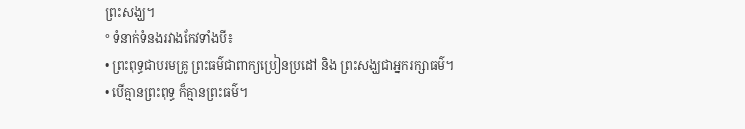ព្រះសង្ឃ។
° ទំនាក់ទំនងរវាងកែវទាំងបី៖
• ព្រះពុទ្ធជាបរមគ្រូ ព្រះធម៌ជាពាក្យប្រៀនប្រដៅ និង ព្រះសង្ឃជាអ្នករក្សាធម៌។
• បើគ្មានព្រះពុទ្ធ ក៏គ្មានព្រះធម៌។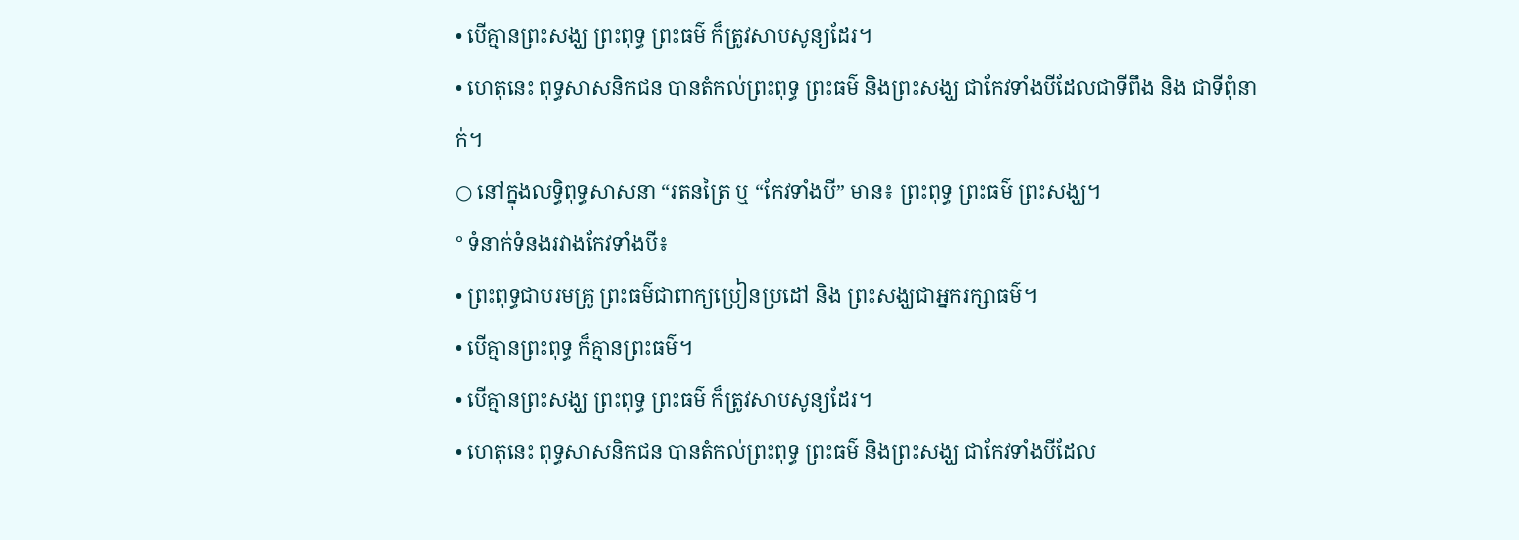• បើគ្មានព្រះសង្ឃ ព្រះពុទ្ធ ព្រះធម៌ ក៏ត្រូវសាបសូន្យដែរ។
• ហេតុនេះ ពុទ្ធសាសនិកជន បានតំកល់ព្រះពុទ្ធ ព្រះធម៌ និងព្រះសង្ឃ ជាកែវទាំងបីដែលជាទីពឹង និង ជាទីពុំនាក់។
○ នៅក្នុងលទ្ធិពុទ្ធសាសនា “រតនត្រៃ ឬ “កែវទាំងបី” មាន៖ ព្រះពុទ្ធ ព្រះធម៌ ព្រះសង្ឃ។
° ទំនាក់ទំនងរវាងកែវទាំងបី៖
• ព្រះពុទ្ធជាបរមគ្រូ ព្រះធម៌ជាពាក្យប្រៀនប្រដៅ និង ព្រះសង្ឃជាអ្នករក្សាធម៌។
• បើគ្មានព្រះពុទ្ធ ក៏គ្មានព្រះធម៌។
• បើគ្មានព្រះសង្ឃ ព្រះពុទ្ធ ព្រះធម៌ ក៏ត្រូវសាបសូន្យដែរ។
• ហេតុនេះ ពុទ្ធសាសនិកជន បានតំកល់ព្រះពុទ្ធ ព្រះធម៌ និងព្រះសង្ឃ ជាកែវទាំងបីដែល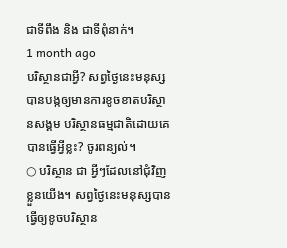ជាទីពឹង និង ជាទីពុំនាក់។
1 month ago
បរិស្ថានជាអ្វី? សព្វថ្ងៃនេះមនុស្សបានបង្កឲ្យមានការខូចខាតបរិស្ថានសង្គម បរិស្ថានធម្មជាតិដោយគេបានធ្វើអ្វីខ្លះ? ចូរពន្យល់។
○ បរិស្ថាន ជា អ្វីៗដែលនៅជុំវិញខ្លួនយើង។ សព្វថ្ងៃនេះមនុស្សបានធ្វើឲ្យខូចបរិស្ថាន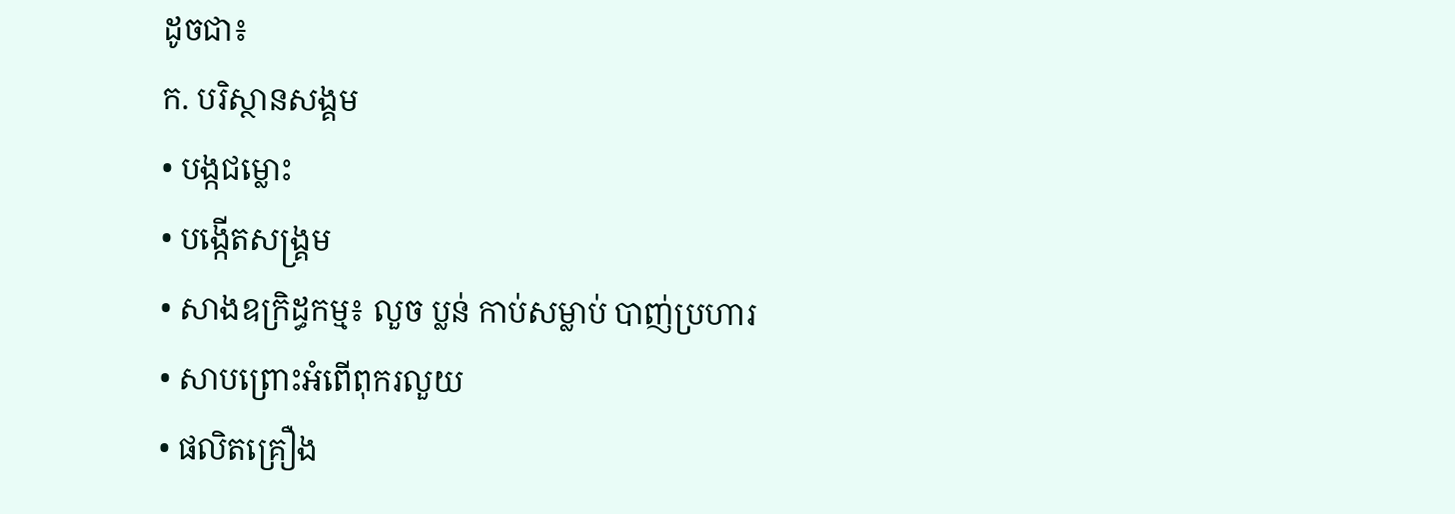ដូចជា៖
ក. បរិស្ថានសង្គម
• បង្កជម្លោះ
• បង្កើតសង្គ្រម
• សាងឧក្រិដ្ធកម្ម៖ លួច ប្លន់ កាប់សម្លាប់ បាញ់ប្រហារ
• សាបព្រោះអំពើពុករលួយ
• ផលិតគ្រឿង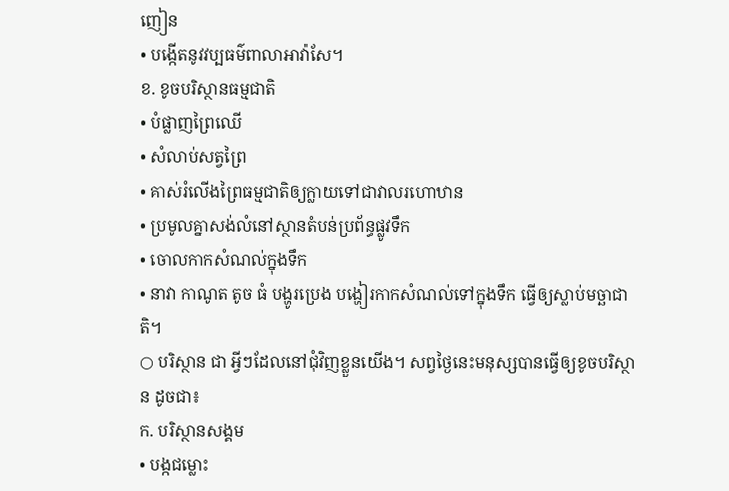ញៀន
• បង្កើតនូវវប្បធម៌ពាលាអាវ៉ាសែ។
ខ. ខូចបរិស្ថានធម្មជាតិ
• បំផ្លាញព្រៃឈើ
• សំលាប់សត្វព្រៃ
• គាស់រំលើងព្រៃធម្មជាតិឲ្យក្លាយទៅជាវាលរហោឋាន
• ប្រមូលគ្នាសង់លំនៅស្ថានតំបន់ប្រព័ន្ធផ្លូវទឹក
• ចោលកាកសំណល់ក្នុងទឹក
• នាវា កាណូត តូច ធំ បង្ហូរប្រេង បង្ហៀរកាកសំណល់ទៅក្នុងទឹក ធ្វើឲ្យស្លាប់មច្ឆាជាតិ។
○ បរិស្ថាន ជា អ្វីៗដែលនៅជុំវិញខ្លួនយើង។ សព្វថ្ងៃនេះមនុស្សបានធ្វើឲ្យខូចបរិស្ថាន ដូចជា៖
ក. បរិស្ថានសង្គម
• បង្កជម្លោះ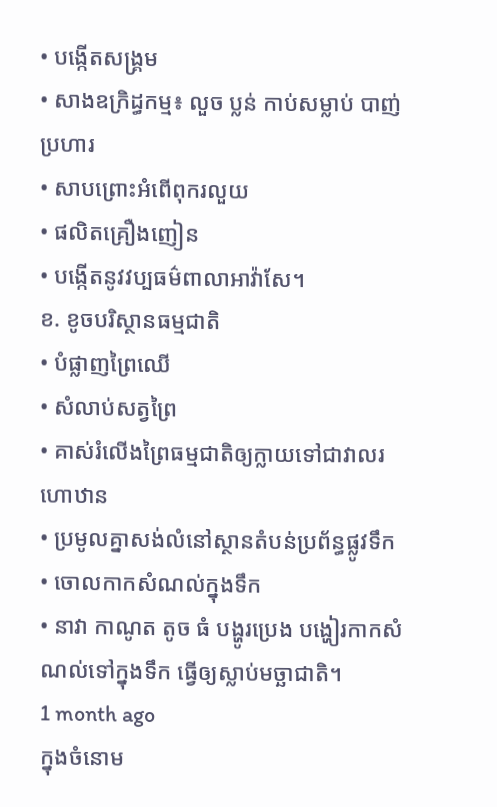• បង្កើតសង្គ្រម
• សាងឧក្រិដ្ធកម្ម៖ លួច ប្លន់ កាប់សម្លាប់ បាញ់ប្រហារ
• សាបព្រោះអំពើពុករលួយ
• ផលិតគ្រឿងញៀន
• បង្កើតនូវវប្បធម៌ពាលាអាវ៉ាសែ។
ខ. ខូចបរិស្ថានធម្មជាតិ
• បំផ្លាញព្រៃឈើ
• សំលាប់សត្វព្រៃ
• គាស់រំលើងព្រៃធម្មជាតិឲ្យក្លាយទៅជាវាលរហោឋាន
• ប្រមូលគ្នាសង់លំនៅស្ថានតំបន់ប្រព័ន្ធផ្លូវទឹក
• ចោលកាកសំណល់ក្នុងទឹក
• នាវា កាណូត តូច ធំ បង្ហូរប្រេង បង្ហៀរកាកសំណល់ទៅក្នុងទឹក ធ្វើឲ្យស្លាប់មច្ឆាជាតិ។
1 month ago
ក្នុងចំនោម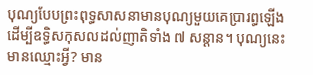បុណ្យបែបព្រះពុទ្ធសាសនាមានបុណ្យមួយគេប្រារព្ធឡើងដើម្បីឧទ្ធិសកុសលដល់ញាតិទាំង ៧ សន្តាន។ បុណ្យនេះមានឈ្មោះអ្វី? មាន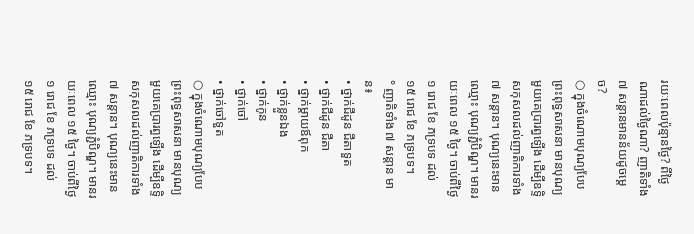រយៈពេលប៉ុន្មានថ្ងៃ? ពីថ្ងៃណាដល់ថ្ងៃណា? ញាតិទាំង ៧ សន្តានមានន័យដូចម្តេច?
○ ក្នុងចំណោមបុណ្យបែបព្រះពុទ្ធសាសនា មានបុណ្យមួយគេប្រារព្ធឡើង ដើម្បីឧទ្ទិសកុសលដល់ញាតិការទាំង ៧ សន្តាន។ បុណ្យនេះមានឈ្មោះ បុណ្យភ្ជំបិណ្ឌ។ មានរយៈពេល ១៥ ថ្ងៃ។ ចាប់ពីថ្ងៃ ១ រោជ ខែ ភទ្របទ ដល់ ១៥ រោជ ខែ ភទ្របទ។
° ញាតិទាំង ៧ សន្តាន មាន៖
• ថ្នាក់ជីដូន ជីតាទួត
• ថ្នាក់ជីដូន ជីតា
• ថ្នាក់ម្តាយឪពុក
• ថ្នាក់ខ្លួនឯង
• ថ្នាក់កូន
• ថ្នាក់ចៅ
• ថ្នាក់ចៅទួត
○ ក្នុងចំណោមបុណ្យបែបព្រះពុទ្ធសាសនា មានបុណ្យមួយគេប្រារព្ធឡើង ដើម្បីឧទ្ទិសកុសលដល់ញាតិការទាំង ៧ សន្តាន។ បុណ្យនេះមានឈ្មោះ បុណ្យភ្ជំបិណ្ឌ។ មានរយៈពេល ១៥ ថ្ងៃ។ ចាប់ពីថ្ងៃ ១ រោជ ខែ ភទ្របទ ដល់ ១៥ រោជ ខែ ភទ្របទ។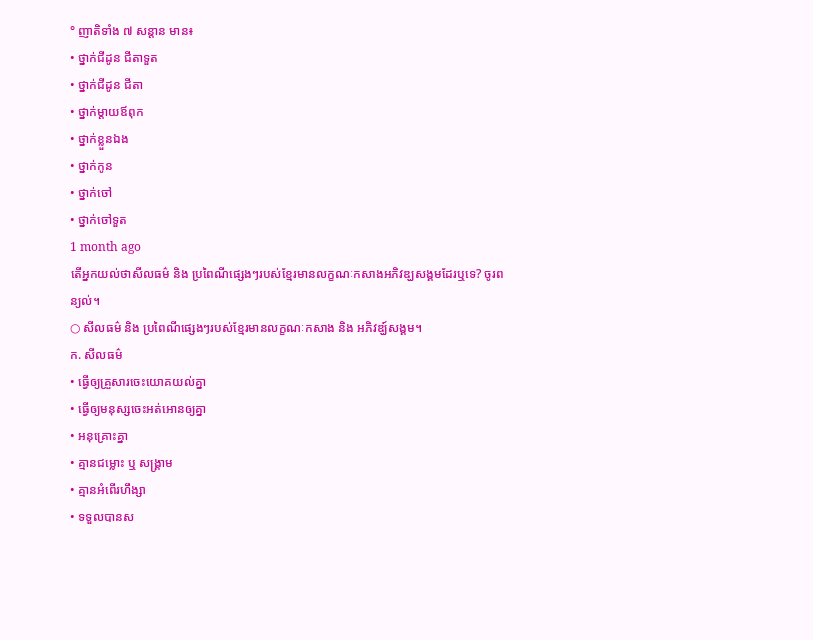° ញាតិទាំង ៧ សន្តាន មាន៖
• ថ្នាក់ជីដូន ជីតាទួត
• ថ្នាក់ជីដូន ជីតា
• ថ្នាក់ម្តាយឪពុក
• ថ្នាក់ខ្លួនឯង
• ថ្នាក់កូន
• ថ្នាក់ចៅ
• ថ្នាក់ចៅទួត
1 month ago
តើអ្នកយល់ថាសីលធម៌ និង ប្រពៃណីផ្សេងៗរបស់ខ្មែរមានលក្ខណៈកសាងអភិវឌ្ឃសង្គមដែរឬទេ? ចូរពន្យល់។
○ សីលធម៌ និង ប្រពៃណីផ្សេងៗរបស់ខ្មែរមានលក្ខណៈកសាង និង អភិវឌ្ឃ៍សង្គម។
ក. សីលធម៌
• ធ្វើឲ្យគ្រួសារចេះយោគយល់គ្នា
• ធ្វើឲ្យមនុស្សចេះអត់អោនឲ្យគ្នា
• អនុគ្រោះគ្នា
• គ្មានជម្លោះ ឬ សង្គ្រាម
• គ្មានអំពើរហឹង្សា
• ទទួលបានស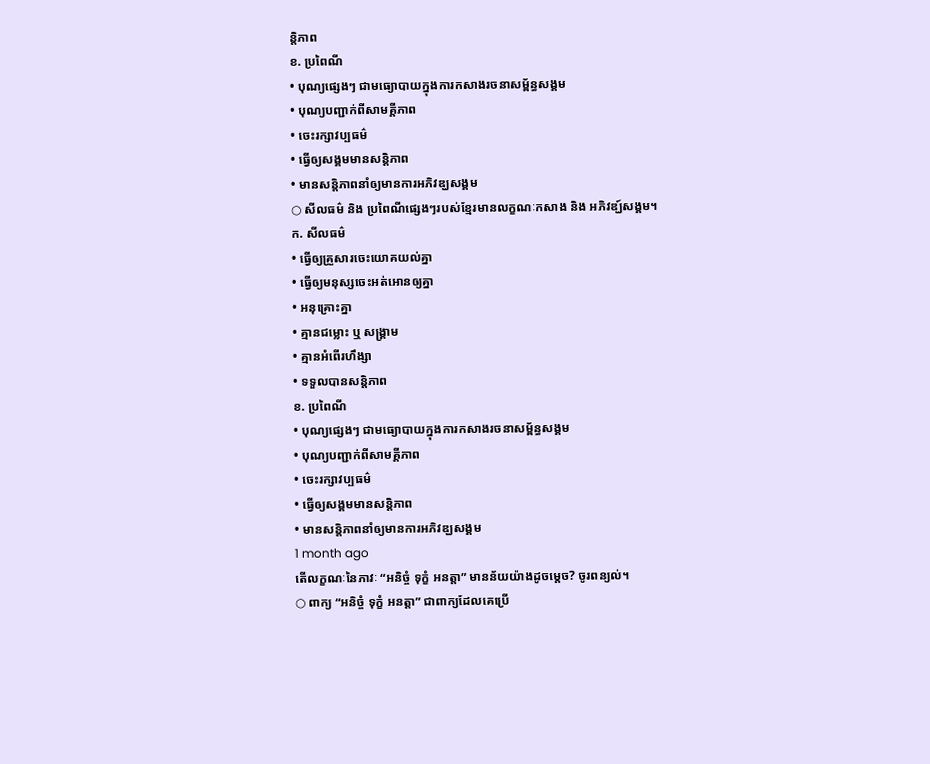ន្តិភាព
ខ. ប្រពៃណី
• បុណ្យផ្សេងៗ ជាមធ្យោបាយក្នុងការកសាងរចនាសម្ព័ន្ធសង្គម
• បុណ្យបញ្ជាក់ពីសាមគ្គីភាព
• ចេះរក្សាវប្បធម៌
• ធ្វើឲ្យសង្គមមានសន្តិភាព
• មានសន្តិភាពនាំឲ្យមានការអភិវឌ្ឃសង្គម
○ សីលធម៌ និង ប្រពៃណីផ្សេងៗរបស់ខ្មែរមានលក្ខណៈកសាង និង អភិវឌ្ឃ៍សង្គម។
ក. សីលធម៌
• ធ្វើឲ្យគ្រួសារចេះយោគយល់គ្នា
• ធ្វើឲ្យមនុស្សចេះអត់អោនឲ្យគ្នា
• អនុគ្រោះគ្នា
• គ្មានជម្លោះ ឬ សង្គ្រាម
• គ្មានអំពើរហឹង្សា
• ទទួលបានសន្តិភាព
ខ. ប្រពៃណី
• បុណ្យផ្សេងៗ ជាមធ្យោបាយក្នុងការកសាងរចនាសម្ព័ន្ធសង្គម
• បុណ្យបញ្ជាក់ពីសាមគ្គីភាព
• ចេះរក្សាវប្បធម៌
• ធ្វើឲ្យសង្គមមានសន្តិភាព
• មានសន្តិភាពនាំឲ្យមានការអភិវឌ្ឃសង្គម
1 month ago
តើលក្ខណៈនៃភាវៈ “អនិច្ចំ ទុក្ខំ អនត្តា” មានន័យយ៉ាងដូចម្តេច? ចូរពន្យល់។
○ ពាក្យ “អនិច្ចំ ទុក្ខំ អនត្តា” ជាពាក្យដែលគេប្រើ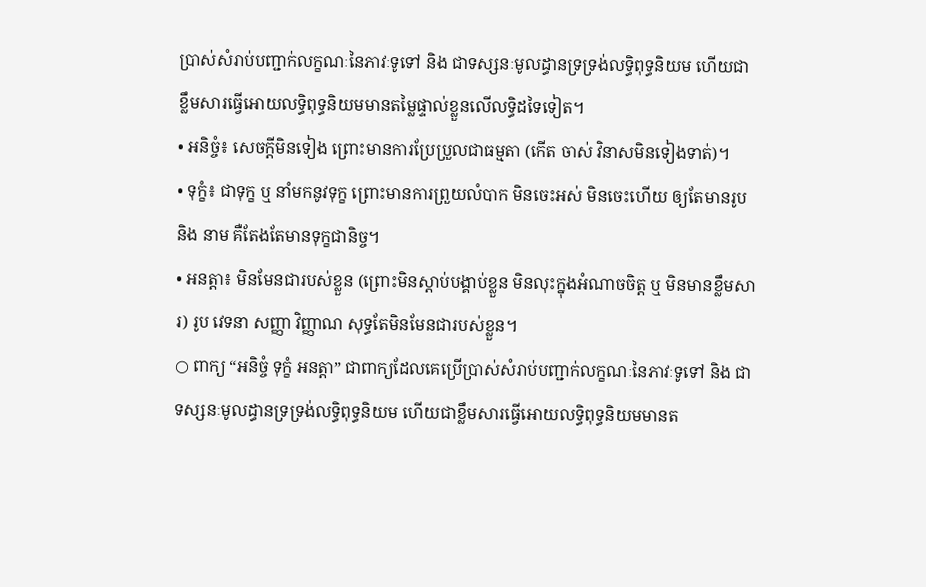ប្រាស់សំរាប់បញ្ជាក់លក្ខណៈនៃភាវៈទូទៅ និង ជាទស្សនៈមូលដ្ធានទ្រទ្រង់លទ្ធិពុទ្ធនិយម ហើយជាខ្លឹមសារធ្វើអោយលទ្ធិពុទ្ធនិយមមានតម្លៃផ្ទាល់ខ្លួនលើលទ្ធិដទៃទៀត។
• អនិច្ចំ៖ សេចក្តីមិនទៀង ព្រោះមានការប្រែប្រួលជាធម្មតា (កើត ចាស់ វិនាសមិនទៀងទាត់)។
• ទុក្ខំ៖ ជាទុក្ខ ឬ នាំមកនូវទុក្ខ ព្រោះមានការព្រួយលំបាក មិនចេះអស់ មិនចេះហើយ ឲ្យតែមានរូប និង នាម គឺតែងតែមានទុក្ខជានិច្ច។
• អនត្តា៖ មិនមែនជារបស់ខ្លួន (ព្រោះមិនស្តាប់បង្គាប់ខ្លួន មិនលុះក្នុងអំណាចចិត្ត ឬ មិនមានខ្លឹមសារ) រូប វេទនា សញ្ញា វិញ្ញាណ សុទ្ធតែមិនមែនជារបស់ខ្លួន។
○ ពាក្យ “អនិច្ចំ ទុក្ខំ អនត្តា” ជាពាក្យដែលគេប្រើប្រាស់សំរាប់បញ្ជាក់លក្ខណៈនៃភាវៈទូទៅ និង ជាទស្សនៈមូលដ្ធានទ្រទ្រង់លទ្ធិពុទ្ធនិយម ហើយជាខ្លឹមសារធ្វើអោយលទ្ធិពុទ្ធនិយមមានត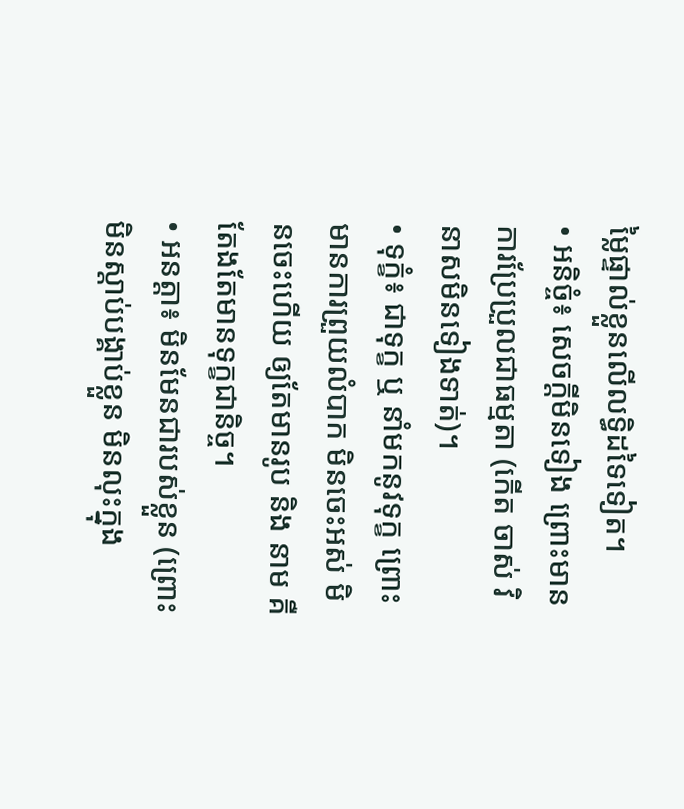ម្លៃផ្ទាល់ខ្លួនលើលទ្ធិដទៃទៀត។
• អនិច្ចំ៖ សេចក្តីមិនទៀង ព្រោះមានការប្រែប្រួលជាធម្មតា (កើត ចាស់ វិនាសមិនទៀងទាត់)។
• ទុក្ខំ៖ ជាទុក្ខ ឬ នាំមកនូវទុក្ខ ព្រោះមានការព្រួយលំបាក មិនចេះអស់ មិនចេះហើយ ឲ្យតែមានរូប និង នាម គឺតែងតែមានទុក្ខជានិច្ច។
• អនត្តា៖ មិនមែនជារបស់ខ្លួន (ព្រោះមិនស្តាប់បង្គាប់ខ្លួន មិនលុះក្នុង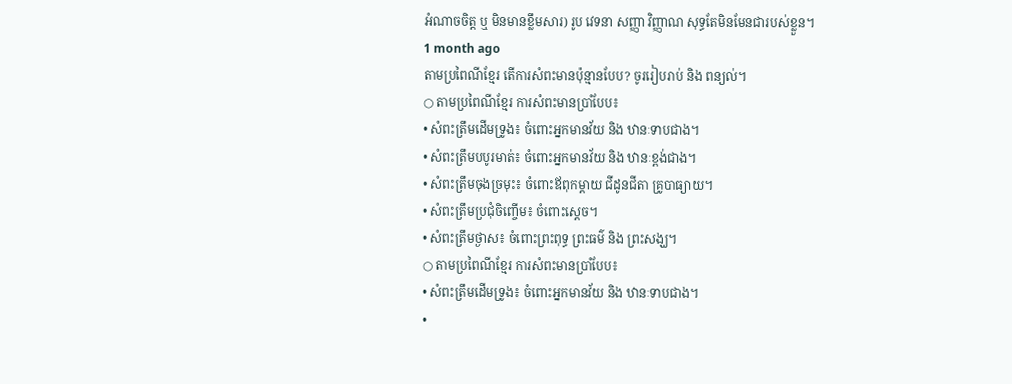អំណាចចិត្ត ឬ មិនមានខ្លឹមសារ) រូប វេទនា សញ្ញា វិញ្ញាណ សុទ្ធតែមិនមែនជារបស់ខ្លួន។
1 month ago
តាមប្រពៃណីខ្មែរ តើការសំពះមានប៉ុន្មានបែប? ចូររៀបរាប់ និង ពន្យល់។
○ តាមប្រពៃណីខ្មែរ ការសំពះមានប្រាំបែប៖
• សំពះត្រឹមដើមទ្រូង៖ ចំពោះអ្នកមានវ័យ និង ឋានៈទាបជាង។
• សំពះត្រឹមបបូរមាត់៖ ចំពោះអ្នកមានវ័យ និង ឋានៈខ្ពង់ជាង។
• សំពះត្រឹមចុងច្រមុះ៖ ចំពោះឪពុកម្តាយ ជីដូនជីតា គ្រូបាធ្យាយ។
• សំពះត្រឹមប្រជុំចិញ្ចើម៖ ចំពោះស្តេច។
• សំពះត្រឹមថ្ងាស៖ ចំពោះព្រះពុទ្ធ ព្រះធម៌ និង ព្រះសង្ឃ។
○ តាមប្រពៃណីខ្មែរ ការសំពះមានប្រាំបែប៖
• សំពះត្រឹមដើមទ្រូង៖ ចំពោះអ្នកមានវ័យ និង ឋានៈទាបជាង។
•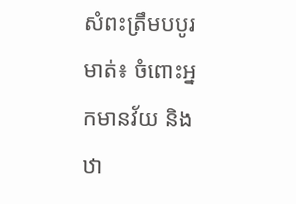សំពះត្រឹមបបូរមាត់៖ ចំពោះអ្នកមានវ័យ និង ឋា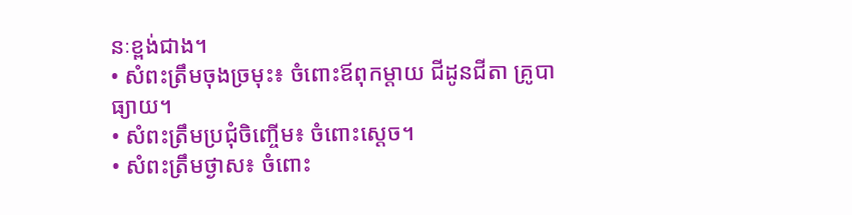នៈខ្ពង់ជាង។
• សំពះត្រឹមចុងច្រមុះ៖ ចំពោះឪពុកម្តាយ ជីដូនជីតា គ្រូបាធ្យាយ។
• សំពះត្រឹមប្រជុំចិញ្ចើម៖ ចំពោះស្តេច។
• សំពះត្រឹមថ្ងាស៖ ចំពោះ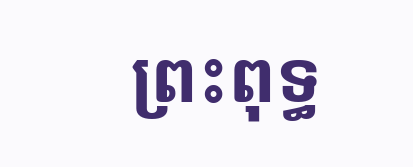ព្រះពុទ្ធ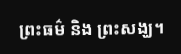ព្រះធម៌ និង ព្រះសង្ឃ។